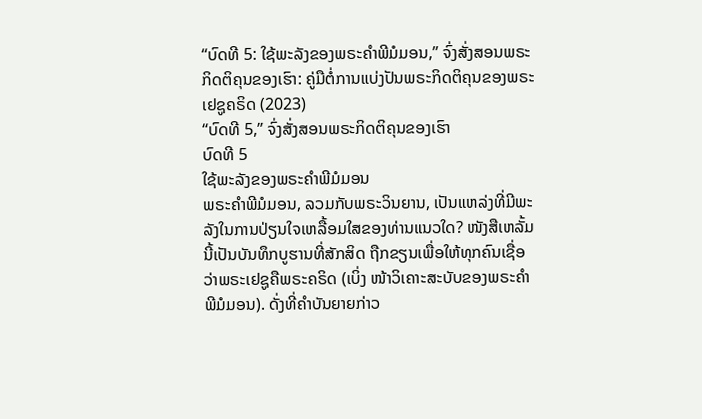“ບົດທີ 5: ໃຊ້ພະລັງຂອງພຣະຄຳພີມໍມອນ,” ຈົ່ງສັ່ງສອນພຣະກິດຕິຄຸນຂອງເຮົາ: ຄູ່ມືຕໍ່ການແບ່ງປັນພຣະກິດຕິຄຸນຂອງພຣະເຢຊູຄຣິດ (2023)
“ບົດທີ 5,” ຈົ່ງສັ່ງສອນພຣະກິດຕິຄຸນຂອງເຮົາ
ບົດທີ 5
ໃຊ້ພະລັງຂອງພຣະຄຳພີມໍມອນ
ພຣະຄຳພີມໍມອນ, ລວມກັບພຣະວິນຍານ, ເປັນແຫລ່ງທີ່ມີພະລັງໃນການປ່ຽນໃຈເຫລື້ອມໃສຂອງທ່ານແນວໃດ? ໜັງສືເຫລັ້ມນີ້ເປັນບັນທຶກບູຮານທີ່ສັກສິດ ຖືກຂຽນເພື່ອໃຫ້ທຸກຄົນເຊື່ອວ່າພຣະເຢຊູຄືພຣະຄຣິດ (ເບິ່ງ ໜ້າວິເຄາະສະບັບຂອງພຣະຄຳພີມໍມອນ). ດັ່ງທີ່ຄຳບັນຍາຍກ່າວ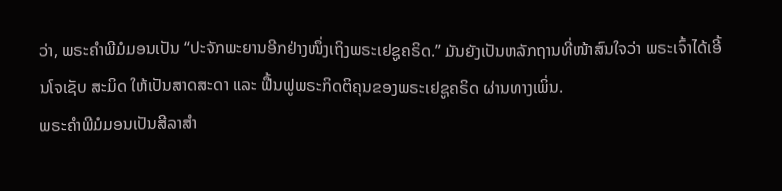ວ່າ, ພຣະຄຳພີມໍມອນເປັນ “ປະຈັກພະຍານອີກຢ່າງໜຶ່ງເຖິງພຣະເຢຊູຄຣິດ.” ມັນຍັງເປັນຫລັກຖານທີ່ໜ້າສົນໃຈວ່າ ພຣະເຈົ້າໄດ້ເອີ້ນໂຈເຊັບ ສະມິດ ໃຫ້ເປັນສາດສະດາ ແລະ ຟື້ນຟູພຣະກິດຕິຄຸນຂອງພຣະເຢຊູຄຣິດ ຜ່ານທາງເພິ່ນ.
ພຣະຄຳພີມໍມອນເປັນສີລາສຳ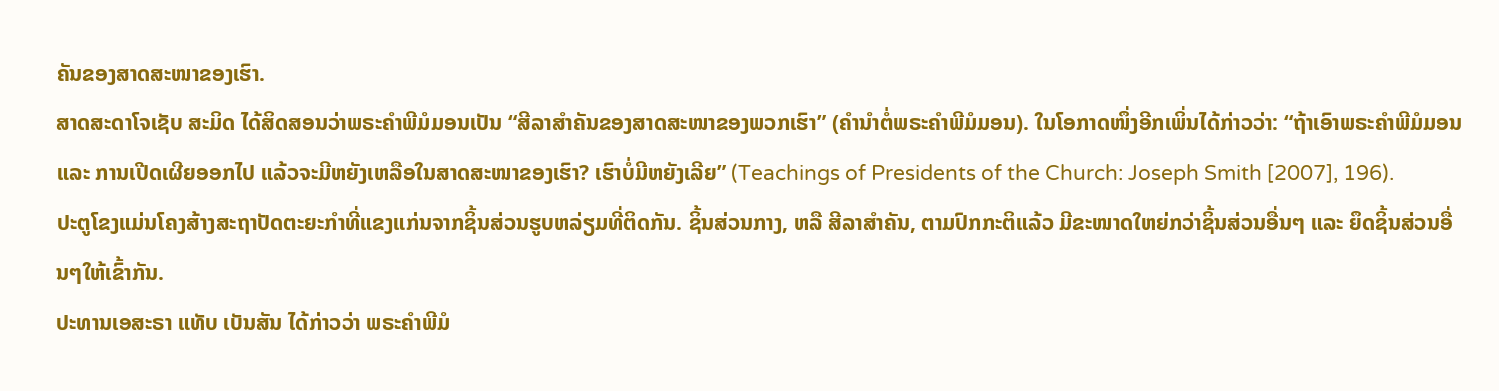ຄັນຂອງສາດສະໜາຂອງເຮົາ.
ສາດສະດາໂຈເຊັບ ສະມິດ ໄດ້ສິດສອນວ່າພຣະຄຳພີມໍມອນເປັນ “ສີລາສຳຄັນຂອງສາດສະໜາຂອງພວກເຮົາ” (ຄຳນຳຕໍ່ພຣະຄຳພີມໍມອນ). ໃນໂອກາດໜຶ່ງອີກເພິ່ນໄດ້ກ່າວວ່າ: “ຖ້າເອົາພຣະຄຳພີມໍມອນ ແລະ ການເປີດເຜີຍອອກໄປ ແລ້ວຈະມີຫຍັງເຫລືອໃນສາດສະໜາຂອງເຮົາ? ເຮົາບໍ່ມີຫຍັງເລີຍ” (Teachings of Presidents of the Church: Joseph Smith [2007], 196).
ປະຕູໂຂງແມ່ນໂຄງສ້າງສະຖາປັດຕະຍະກຳທີ່ແຂງແກ່ນຈາກຊິ້ນສ່ວນຮູບຫລ່ຽມທີ່ຕິດກັນ. ຊິ້ນສ່ວນກາງ, ຫລື ສີລາສຳຄັນ, ຕາມປົກກະຕິແລ້ວ ມີຂະໜາດໃຫຍ່ກວ່າຊິ້ນສ່ວນອື່ນໆ ແລະ ຍຶດຊິ້ນສ່ວນອື່ນໆໃຫ້ເຂົ້າກັນ.
ປະທານເອສະຣາ ແທັບ ເບັນສັນ ໄດ້ກ່າວວ່າ ພຣະຄຳພີມໍ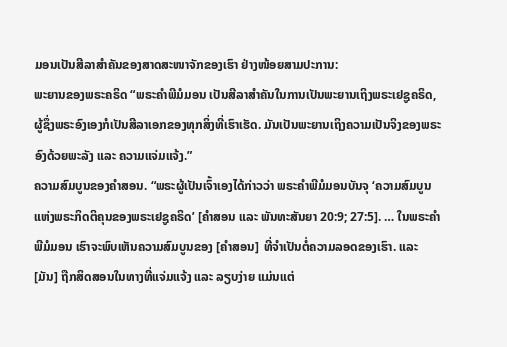ມອນເປັນສີລາສຳຄັນຂອງສາດສະໜາຈັກຂອງເຮົາ ຢ່າງໜ້ອຍສາມປະການ:
ພະຍານຂອງພຣະຄຣິດ “ພຣະຄຳພີມໍມອນ ເປັນສີລາສຳຄັນໃນການເປັນພະຍານເຖິງພຣະເຢຊູຄຣິດ, ຜູ້ຊຶ່ງພຣະອົງເອງກໍເປັນສີລາເອກຂອງທຸກສິ່ງທີ່ເຮົາເຮັດ. ມັນເປັນພະຍານເຖິງຄວາມເປັນຈິງຂອງພຣະອົງດ້ວຍພະລັງ ແລະ ຄວາມແຈ່ມແຈ້ງ.”
ຄວາມສົມບູນຂອງຄຳສອນ. “ພຣະຜູ້ເປັນເຈົ້າເອງໄດ້ກ່າວວ່າ ພຣະຄຳພີມໍມອນບັນຈຸ ‘ຄວາມສົມບູນແຫ່ງພຣະກິດຕິຄຸນຂອງພຣະເຢຊູຄຣິດ’ [ຄຳສອນ ແລະ ພັນທະສັນຍາ 20:9; 27:5]. … ໃນພຣະຄຳພີມໍມອນ ເຮົາຈະພົບເຫັນຄວາມສົມບູນຂອງ [ຄຳສອນ] ທີ່ຈຳເປັນຕໍ່ຄວາມລອດຂອງເຮົາ. ແລະ [ມັນ] ຖືກສິດສອນໃນທາງທີ່ແຈ່ມແຈ້ງ ແລະ ລຽບງ່າຍ ແມ່ນແຕ່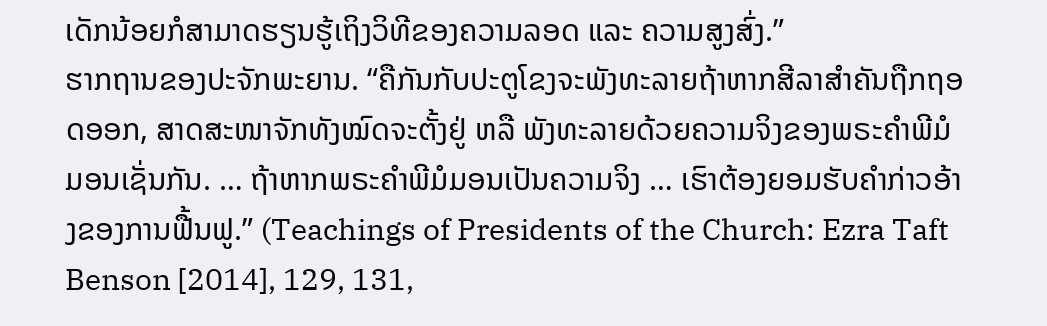ເດັກນ້ອຍກໍສາມາດຮຽນຮູ້ເຖິງວິທີຂອງຄວາມລອດ ແລະ ຄວາມສູງສົ່ງ.”
ຮາກຖານຂອງປະຈັກພະຍານ. “ຄືກັນກັບປະຕູໂຂງຈະພັງທະລາຍຖ້າຫາກສີລາສຳຄັນຖືກຖອດອອກ, ສາດສະໜາຈັກທັງໝົດຈະຕັ້ງຢູ່ ຫລື ພັງທະລາຍດ້ວຍຄວາມຈິງຂອງພຣະຄຳພີມໍມອນເຊັ່ນກັນ. … ຖ້າຫາກພຣະຄຳພີມໍມອນເປັນຄວາມຈິງ … ເຮົາຕ້ອງຍອມຮັບຄຳກ່າວອ້າງຂອງການຟື້ນຟູ.” (Teachings of Presidents of the Church: Ezra Taft Benson [2014], 129, 131,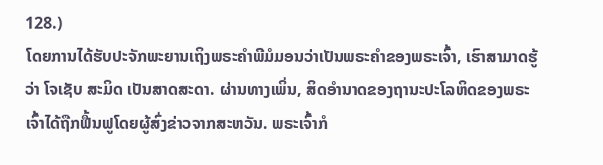128.)
ໂດຍການໄດ້ຮັບປະຈັກພະຍານເຖິງພຣະຄຳພີມໍມອນວ່າເປັນພຣະຄຳຂອງພຣະເຈົ້າ, ເຮົາສາມາດຮູ້ວ່າ ໂຈເຊັບ ສະມິດ ເປັນສາດສະດາ. ຜ່ານທາງເພິ່ນ, ສິດອຳນາດຂອງຖານະປະໂລຫິດຂອງພຣະເຈົ້າໄດ້ຖືກຟື້ນຟູໂດຍຜູ້ສົ່ງຂ່າວຈາກສະຫວັນ. ພຣະເຈົ້າກໍ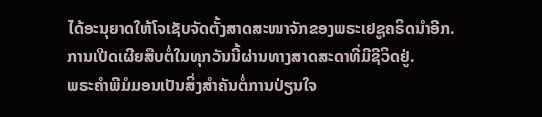ໄດ້ອະນຸຍາດໃຫ້ໂຈເຊັບຈັດຕັ້ງສາດສະໜາຈັກຂອງພຣະເຢຊູຄຣິດນຳອີກ. ການເປີດເຜີຍສືບຕໍ່ໃນທຸກວັນນີ້ຜ່ານທາງສາດສະດາທີ່ມີຊີວິດຢູ່.
ພຣະຄຳພີມໍມອນເປັນສິ່ງສຳຄັນຕໍ່ການປ່ຽນໃຈ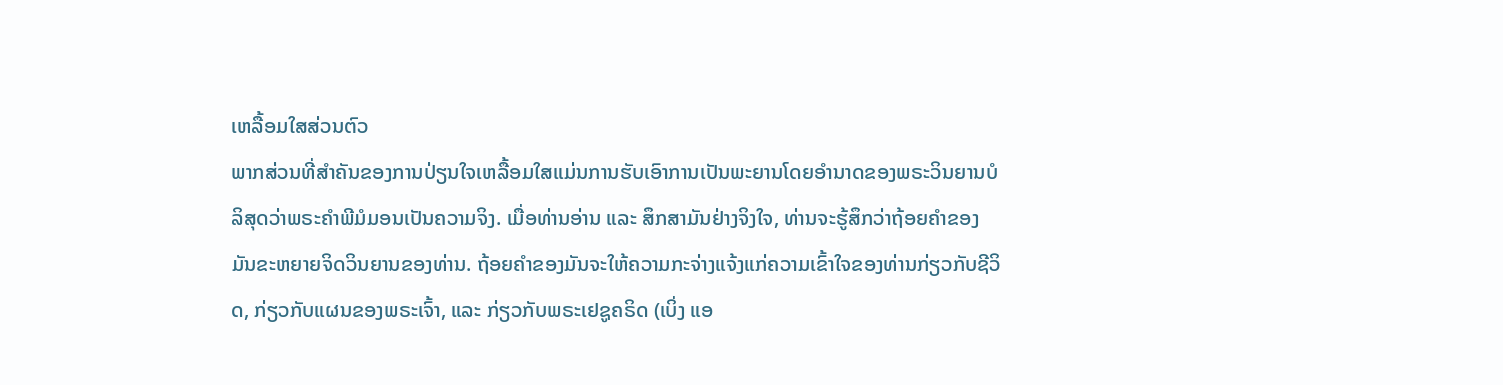ເຫລື້ອມໃສສ່ວນຕົວ
ພາກສ່ວນທີ່ສຳຄັນຂອງການປ່ຽນໃຈເຫລື້ອມໃສແມ່ນການຮັບເອົາການເປັນພະຍານໂດຍອຳນາດຂອງພຣະວິນຍານບໍລິສຸດວ່າພຣະຄຳພີມໍມອນເປັນຄວາມຈິງ. ເມື່ອທ່ານອ່ານ ແລະ ສຶກສາມັນຢ່າງຈິງໃຈ, ທ່ານຈະຮູ້ສຶກວ່າຖ້ອຍຄຳຂອງມັນຂະຫຍາຍຈິດວິນຍານຂອງທ່ານ. ຖ້ອຍຄຳຂອງມັນຈະໃຫ້ຄວາມກະຈ່າງແຈ້ງແກ່ຄວາມເຂົ້າໃຈຂອງທ່ານກ່ຽວກັບຊີວິດ, ກ່ຽວກັບແຜນຂອງພຣະເຈົ້າ, ແລະ ກ່ຽວກັບພຣະເຢຊູຄຣິດ (ເບິ່ງ ແອ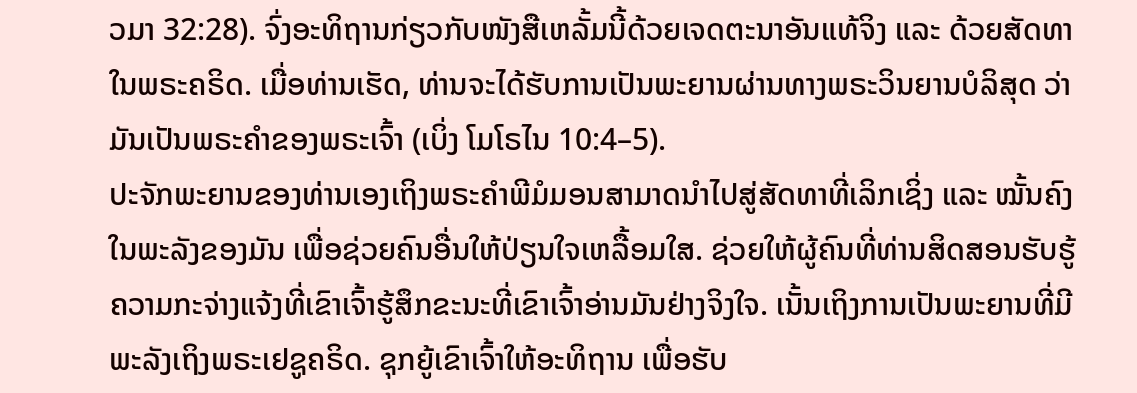ວມາ 32:28). ຈົ່ງອະທິຖານກ່ຽວກັບໜັງສືເຫລັ້ມນີ້ດ້ວຍເຈດຕະນາອັນແທ້ຈິງ ແລະ ດ້ວຍສັດທາໃນພຣະຄຣິດ. ເມື່ອທ່ານເຮັດ, ທ່ານຈະໄດ້ຮັບການເປັນພະຍານຜ່ານທາງພຣະວິນຍານບໍລິສຸດ ວ່າມັນເປັນພຣະຄຳຂອງພຣະເຈົ້າ (ເບິ່ງ ໂມໂຣໄນ 10:4–5).
ປະຈັກພະຍານຂອງທ່ານເອງເຖິງພຣະຄຳພີມໍມອນສາມາດນຳໄປສູ່ສັດທາທີ່ເລິກເຊິ່ງ ແລະ ໝັ້ນຄົງໃນພະລັງຂອງມັນ ເພື່ອຊ່ວຍຄົນອື່ນໃຫ້ປ່ຽນໃຈເຫລື້ອມໃສ. ຊ່ວຍໃຫ້ຜູ້ຄົນທີ່ທ່ານສິດສອນຮັບຮູ້ຄວາມກະຈ່າງແຈ້ງທີ່ເຂົາເຈົ້າຮູ້ສຶກຂະນະທີ່ເຂົາເຈົ້າອ່ານມັນຢ່າງຈິງໃຈ. ເນັ້ນເຖິງການເປັນພະຍານທີ່ມີພະລັງເຖິງພຣະເຢຊູຄຣິດ. ຊຸກຍູ້ເຂົາເຈົ້າໃຫ້ອະທິຖານ ເພື່ອຮັບ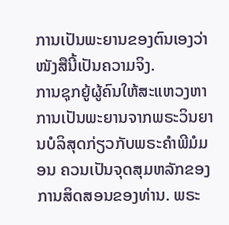ການເປັນພະຍານຂອງຕົນເອງວ່າ ໜັງສືນີ້ເປັນຄວາມຈິງ.
ການຊຸກຍູ້ຜູ້ຄົນໃຫ້ສະແຫວງຫາການເປັນພະຍານຈາກພຣະວິນຍານບໍລິສຸດກ່ຽວກັບພຣະຄຳພີມໍມອນ ຄວນເປັນຈຸດສຸມຫລັກຂອງການສິດສອນຂອງທ່ານ. ພຣະ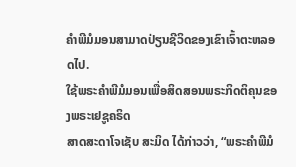ຄຳພີມໍມອນສາມາດປ່ຽນຊີວິດຂອງເຂົາເຈົ້າຕະຫລອດໄປ.
ໃຊ້ພຣະຄຳພີມໍມອນເພື່ອສິດສອນພຣະກິດຕິຄຸນຂອງພຣະເຢຊູຄຣິດ
ສາດສະດາໂຈເຊັບ ສະມິດ ໄດ້ກ່າວວ່າ, “ພຣະຄຳພີມໍ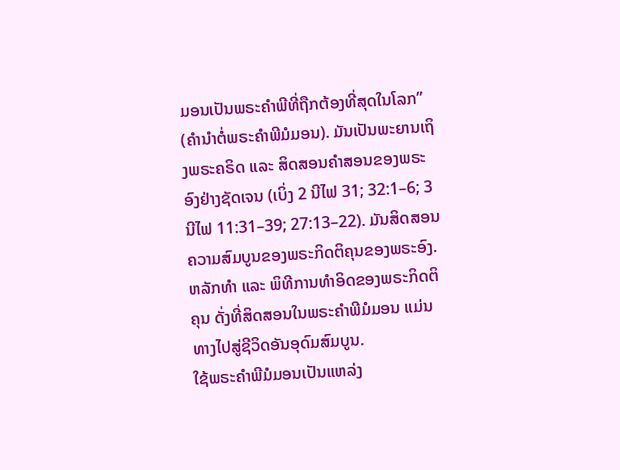ມອນເປັນພຣະຄຳພີທີ່ຖືກຕ້ອງທີ່ສຸດໃນໂລກ” (ຄຳນຳຕໍ່ພຣະຄຳພີມໍມອນ). ມັນເປັນພະຍານເຖິງພຣະຄຣິດ ແລະ ສິດສອນຄຳສອນຂອງພຣະອົງຢ່າງຊັດເຈນ (ເບິ່ງ 2 ນີໄຟ 31; 32:1–6; 3 ນີໄຟ 11:31–39; 27:13–22). ມັນສິດສອນຄວາມສົມບູນຂອງພຣະກິດຕິຄຸນຂອງພຣະອົງ. ຫລັກທຳ ແລະ ພິທີການທຳອິດຂອງພຣະກິດຕິຄຸນ ດັ່ງທີ່ສິດສອນໃນພຣະຄຳພີມໍມອນ ແມ່ນທາງໄປສູ່ຊີວິດອັນອຸດົມສົມບູນ.
ໃຊ້ພຣະຄຳພີມໍມອນເປັນແຫລ່ງ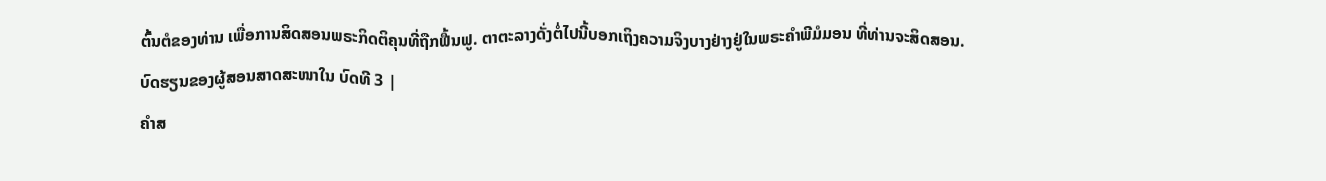ຕົ້ນຕໍຂອງທ່ານ ເພື່ອການສິດສອນພຣະກິດຕິຄຸນທີ່ຖືກຟື້ນຟູ. ຕາຕະລາງດັ່ງຕໍ່ໄປນີ້ບອກເຖິງຄວາມຈິງບາງຢ່າງຢູ່ໃນພຣະຄຳພີມໍມອນ ທີ່ທ່ານຈະສິດສອນ.
ບົດຮຽນຂອງຜູ້ສອນສາດສະໜາໃນ ບົດທີ 3 |
ຄຳສ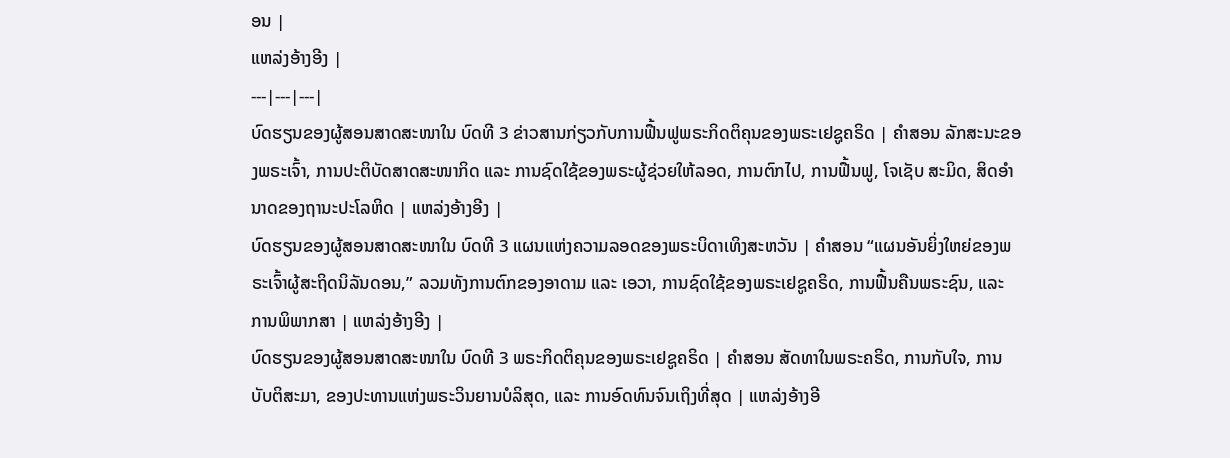ອນ |
ແຫລ່ງອ້າງອີງ |
---|---|---|
ບົດຮຽນຂອງຜູ້ສອນສາດສະໜາໃນ ບົດທີ 3 ຂ່າວສານກ່ຽວກັບການຟື້ນຟູພຣະກິດຕິຄຸນຂອງພຣະເຢຊູຄຣິດ | ຄຳສອນ ລັກສະນະຂອງພຣະເຈົ້າ, ການປະຕິບັດສາດສະໜາກິດ ແລະ ການຊົດໃຊ້ຂອງພຣະຜູ້ຊ່ວຍໃຫ້ລອດ, ການຕົກໄປ, ການຟື້ນຟູ, ໂຈເຊັບ ສະມິດ, ສິດອຳນາດຂອງຖານະປະໂລຫິດ | ແຫລ່ງອ້າງອີງ |
ບົດຮຽນຂອງຜູ້ສອນສາດສະໜາໃນ ບົດທີ 3 ແຜນແຫ່ງຄວາມລອດຂອງພຣະບິດາເທິງສະຫວັນ | ຄຳສອນ “ແຜນອັນຍິ່ງໃຫຍ່ຂອງພຣະເຈົ້າຜູ້ສະຖິດນິລັນດອນ,” ລວມທັງການຕົກຂອງອາດາມ ແລະ ເອວາ, ການຊົດໃຊ້ຂອງພຣະເຢຊູຄຣິດ, ການຟື້ນຄືນພຣະຊົນ, ແລະ ການພິພາກສາ | ແຫລ່ງອ້າງອີງ |
ບົດຮຽນຂອງຜູ້ສອນສາດສະໜາໃນ ບົດທີ 3 ພຣະກິດຕິຄຸນຂອງພຣະເຢຊູຄຣິດ | ຄຳສອນ ສັດທາໃນພຣະຄຣິດ, ການກັບໃຈ, ການບັບຕິສະມາ, ຂອງປະທານແຫ່ງພຣະວິນຍານບໍລິສຸດ, ແລະ ການອົດທົນຈົນເຖິງທີ່ສຸດ | ແຫລ່ງອ້າງອີ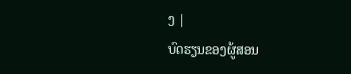ງ |
ບົດຮຽນຂອງຜູ້ສອນ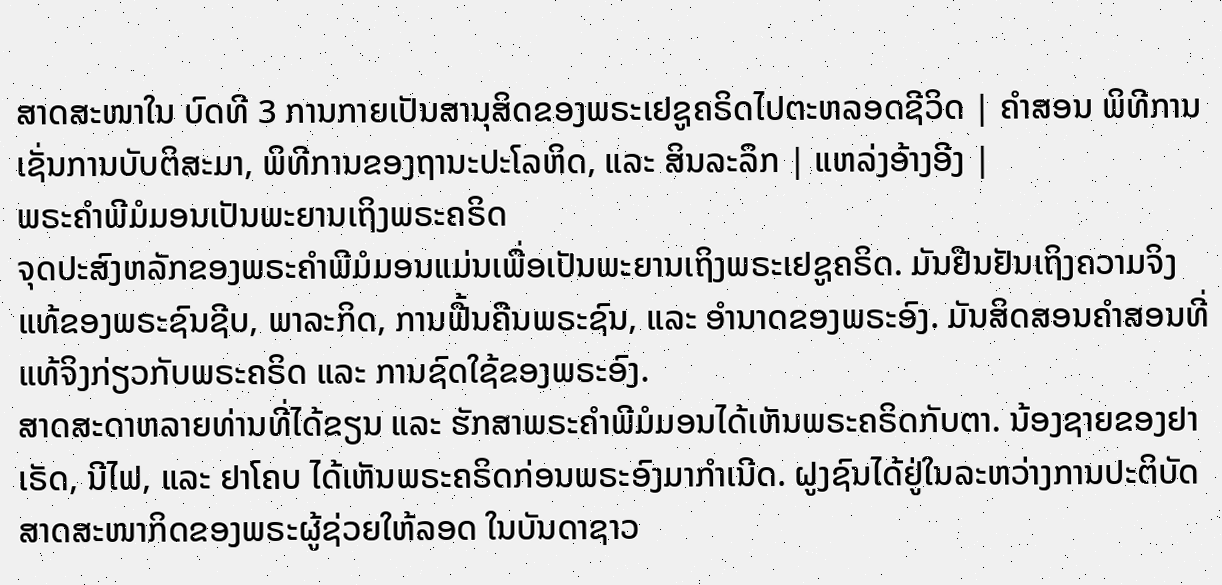ສາດສະໜາໃນ ບົດທີ 3 ການກາຍເປັນສານຸສິດຂອງພຣະເຢຊູຄຣິດໄປຕະຫລອດຊີວິດ | ຄຳສອນ ພິທີການເຊັ່ນການບັບຕິສະມາ, ພິທີການຂອງຖານະປະໂລຫິດ, ແລະ ສິນລະລຶກ | ແຫລ່ງອ້າງອີງ |
ພຣະຄຳພີມໍມອນເປັນພະຍານເຖິງພຣະຄຣິດ
ຈຸດປະສົງຫລັກຂອງພຣະຄຳພີມໍມອນແມ່ນເພື່ອເປັນພະຍານເຖິງພຣະເຢຊູຄຣິດ. ມັນຢືນຢັນເຖິງຄວາມຈິງແທ້ຂອງພຣະຊົນຊີບ, ພາລະກິດ, ການຟື້ນຄືນພຣະຊົນ, ແລະ ອຳນາດຂອງພຣະອົງ. ມັນສິດສອນຄຳສອນທີ່ແທ້ຈິງກ່ຽວກັບພຣະຄຣິດ ແລະ ການຊົດໃຊ້ຂອງພຣະອົງ.
ສາດສະດາຫລາຍທ່ານທີ່ໄດ້ຂຽນ ແລະ ຮັກສາພຣະຄຳພີມໍມອນໄດ້ເຫັນພຣະຄຣິດກັບຕາ. ນ້ອງຊາຍຂອງຢາເຣັດ, ນີໄຟ, ແລະ ຢາໂຄບ ໄດ້ເຫັນພຣະຄຣິດກ່ອນພຣະອົງມາກຳເນີດ. ຝູງຊົນໄດ້ຢູ່ໃນລະຫວ່າງການປະຕິບັດສາດສະໜາກິດຂອງພຣະຜູ້ຊ່ວຍໃຫ້ລອດ ໃນບັນດາຊາວ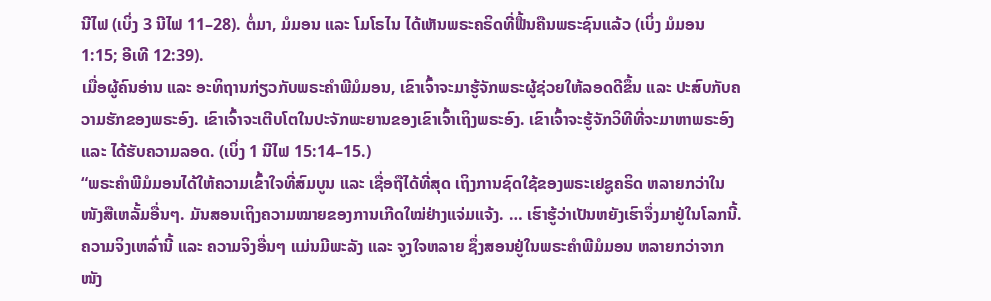ນີໄຟ (ເບິ່ງ 3 ນີໄຟ 11–28). ຕໍ່ມາ, ມໍມອນ ແລະ ໂມໂຣໄນ ໄດ້ເຫັນພຣະຄຣິດທີ່ຟື້ນຄືນພຣະຊົນແລ້ວ (ເບິ່ງ ມໍມອນ 1:15; ອີເທີ 12:39).
ເມື່ອຜູ້ຄົນອ່ານ ແລະ ອະທິຖານກ່ຽວກັບພຣະຄຳພີມໍມອນ, ເຂົາເຈົ້າຈະມາຮູ້ຈັກພຣະຜູ້ຊ່ວຍໃຫ້ລອດດີຂຶ້ນ ແລະ ປະສົບກັບຄວາມຮັກຂອງພຣະອົງ. ເຂົາເຈົ້າຈະເຕີບໂຕໃນປະຈັກພະຍານຂອງເຂົາເຈົ້າເຖິງພຣະອົງ. ເຂົາເຈົ້າຈະຮູ້ຈັກວິທີທີ່ຈະມາຫາພຣະອົງ ແລະ ໄດ້ຮັບຄວາມລອດ. (ເບິ່ງ 1 ນີໄຟ 15:14–15.)
“ພຣະຄຳພີມໍມອນໄດ້ໃຫ້ຄວາມເຂົ້າໃຈທີ່ສົມບູນ ແລະ ເຊື່ອຖືໄດ້ທີ່ສຸດ ເຖິງການຊົດໃຊ້ຂອງພຣະເຢຊູຄຣິດ ຫລາຍກວ່າໃນໜັງສືເຫລັ້ມອື່ນໆ. ມັນສອນເຖິງຄວາມໝາຍຂອງການເກີດໃໝ່ຢ່າງແຈ່ມແຈ້ງ. … ເຮົາຮູ້ວ່າເປັນຫຍັງເຮົາຈຶ່ງມາຢູ່ໃນໂລກນີ້. ຄວາມຈິງເຫລົ່ານີ້ ແລະ ຄວາມຈິງອື່ນໆ ແມ່ນມີພະລັງ ແລະ ຈູງໃຈຫລາຍ ຊຶ່ງສອນຢູ່ໃນພຣະຄຳພີມໍມອນ ຫລາຍກວ່າຈາກໜັງ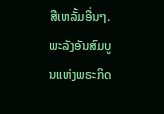ສືເຫລັ້ມອື່ນໆ. ພະລັງອັນສົມບູນແຫ່ງພຣະກິດ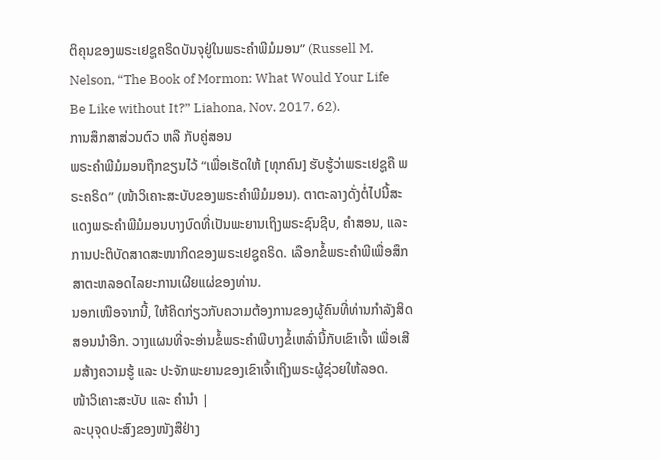ຕິຄຸນຂອງພຣະເຢຊູຄຣິດບັນຈຸຢູ່ໃນພຣະຄຳພີມໍມອນ” (Russell M. Nelson, “The Book of Mormon: What Would Your Life Be Like without It?” Liahona, Nov. 2017, 62).
ການສຶກສາສ່ວນຕົວ ຫລື ກັບຄູ່ສອນ
ພຣະຄຳພີມໍມອນຖືກຂຽນໄວ້ “ເພື່ອເຮັດໃຫ້ [ທຸກຄົນ] ຮັບຮູ້ວ່າພຣະເຢຊູຄື ພຣະຄຣິດ” (ໜ້າວິເຄາະສະບັບຂອງພຣະຄຳພີມໍມອນ). ຕາຕະລາງດັ່ງຕໍ່ໄປນີ້ສະແດງພຣະຄຳພີມໍມອນບາງບົດທີ່ເປັນພະຍານເຖິງພຣະຊົນຊີບ, ຄຳສອນ, ແລະ ການປະຕິບັດສາດສະໜາກິດຂອງພຣະເຢຊູຄຣິດ. ເລືອກຂໍ້ພຣະຄຳພີເພື່ອສຶກສາຕະຫລອດໄລຍະການເຜີຍແຜ່ຂອງທ່ານ.
ນອກເໜືອຈາກນີ້, ໃຫ້ຄິດກ່ຽວກັບຄວາມຕ້ອງການຂອງຜູ້ຄົນທີ່ທ່ານກຳລັງສິດສອນນຳອີກ. ວາງແຜນທີ່ຈະອ່ານຂໍ້ພຣະຄຳພີບາງຂໍ້ເຫລົ່ານີ້ກັບເຂົາເຈົ້າ ເພື່ອເສີມສ້າງຄວາມຮູ້ ແລະ ປະຈັກພະຍານຂອງເຂົາເຈົ້າເຖິງພຣະຜູ້ຊ່ວຍໃຫ້ລອດ.
ໜ້າວິເຄາະສະບັບ ແລະ ຄຳນຳ |
ລະບຸຈຸດປະສົງຂອງໜັງສືຢ່າງ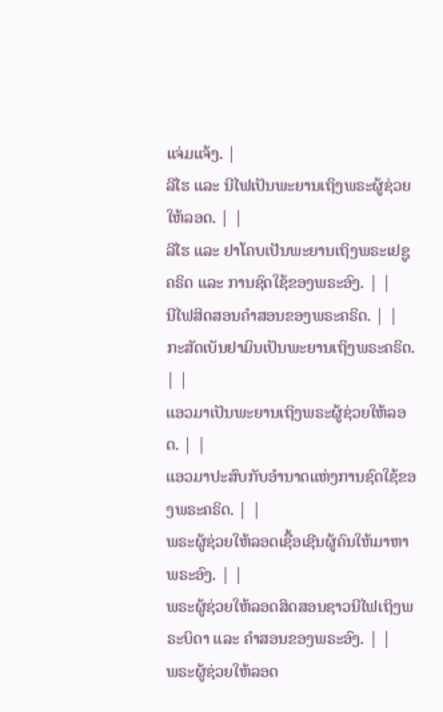ແຈ່ມແຈ້ງ. |
ລີໄຮ ແລະ ນີໄຟເປັນພະຍານເຖິງພຣະຜູ້ຊ່ວຍໃຫ້ລອດ. | |
ລີໄຮ ແລະ ຢາໂຄບເປັນພະຍານເຖິງພຣະເຢຊູຄຣິດ ແລະ ການຊົດໃຊ້ຂອງພຣະອົງ. | |
ນີໄຟສິດສອນຄຳສອນຂອງພຣະຄຣິດ. | |
ກະສັດເບັນຢາມິນເປັນພະຍານເຖິງພຣະຄຣິດ. | |
ແອວມາເປັນພະຍານເຖິງພຣະຜູ້ຊ່ວຍໃຫ້ລອດ. | |
ແອວມາປະສົບກັບອຳນາດແຫ່ງການຊົດໃຊ້ຂອງພຣະຄຣິດ. | |
ພຣະຜູ້ຊ່ວຍໃຫ້ລອດເຊື້ອເຊີນຜູ້ຄົນໃຫ້ມາຫາພຣະອົງ. | |
ພຣະຜູ້ຊ່ວຍໃຫ້ລອດສິດສອນຊາວນີໄຟເຖິງພຣະບິດາ ແລະ ຄຳສອນຂອງພຣະອົງ. | |
ພຣະຜູ້ຊ່ວຍໃຫ້ລອດ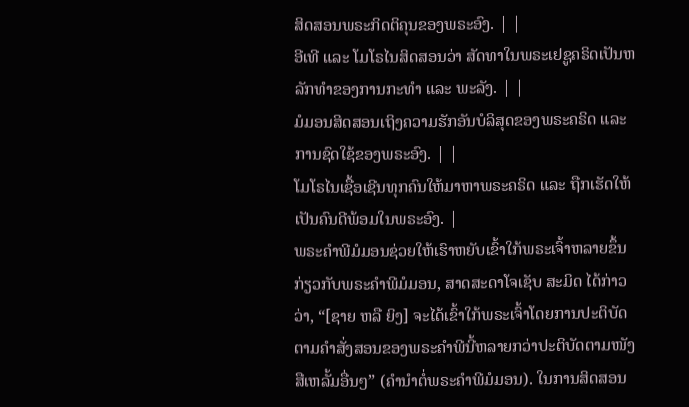ສິດສອນພຣະກິດຕິຄຸນຂອງພຣະອົງ. | |
ອີເທີ ແລະ ໂມໂຣໄນສິດສອນວ່າ ສັດທາໃນພຣະເຢຊູຄຣິດເປັນຫລັກທຳຂອງການກະທຳ ແລະ ພະລັງ. | |
ມໍມອນສິດສອນເຖິງຄວາມຮັກອັນບໍລິສຸດຂອງພຣະຄຣິດ ແລະ ການຊົດໃຊ້ຂອງພຣະອົງ. | |
ໂມໂຣໄນເຊື້ອເຊີນທຸກຄົນໃຫ້ມາຫາພຣະຄຣິດ ແລະ ຖືກເຮັດໃຫ້ເປັນຄົນດີພ້ອມໃນພຣະອົງ. |
ພຣະຄຳພີມໍມອນຊ່ວຍໃຫ້ເຮົາຫຍັບເຂົ້າໃກ້ພຣະເຈົ້າຫລາຍຂຶ້ນ
ກ່ຽວກັບພຣະຄຳພີມໍມອນ, ສາດສະດາໂຈເຊັບ ສະມິດ ໄດ້ກ່າວວ່າ, “[ຊາຍ ຫລື ຍິງ] ຈະໄດ້ເຂົ້າໃກ້ພຣະເຈົ້າໂດຍການປະຕິບັດຕາມຄຳສັ່ງສອນຂອງພຣະຄຳພີນີ້ຫລາຍກວ່າປະຕິບັດຕາມໜັງສືເຫລັ້ມອື່ນໆ” (ຄຳນຳຕໍ່ພຣະຄຳພີມໍມອນ). ໃນການສິດສອນ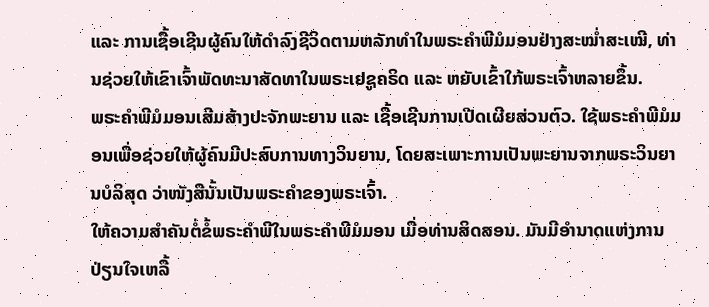ແລະ ການເຊື້ອເຊີນຜູ້ຄົນໃຫ້ດຳລົງຊີວິດຕາມຫລັກທຳໃນພຣະຄຳພີມໍມອນຢ່າງສະໝ່ຳສະເໝີ, ທ່ານຊ່ວຍໃຫ້ເຂົາເຈົ້າພັດທະນາສັດທາໃນພຣະເຢຊູຄຣິດ ແລະ ຫຍັບເຂົ້າໃກ້ພຣະເຈົ້າຫລາຍຂຶ້ນ.
ພຣະຄຳພີມໍມອນເສີມສ້າງປະຈັກພະຍານ ແລະ ເຊື້ອເຊີນການເປີດເຜີຍສ່ວນຕົວ. ໃຊ້ພຣະຄຳພີມໍມອນເພື່ອຊ່ວຍໃຫ້ຜູ້ຄົນມີປະສົບການທາງວິນຍານ, ໂດຍສະເພາະການເປັນພະຍານຈາກພຣະວິນຍານບໍລິສຸດ ວ່າໜັງສືນັ້ນເປັນພຣະຄຳຂອງພຣະເຈົ້າ.
ໃຫ້ຄວາມສຳຄັນຕໍ່ຂໍ້ພຣະຄຳພີໃນພຣະຄຳພີມໍມອນ ເມື່ອທ່ານສິດສອນ. ມັນມີອຳນາດແຫ່ງການປ່ຽນໃຈເຫລື້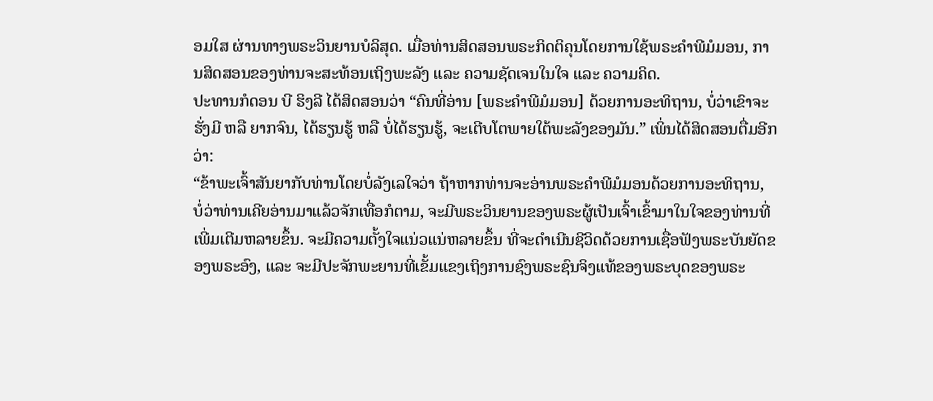ອມໃສ ຜ່ານທາງພຣະວິນຍານບໍລິສຸດ. ເມື່ອທ່ານສິດສອນພຣະກິດຕິຄຸນໂດຍການໃຊ້ພຣະຄຳພີມໍມອນ, ການສິດສອນຂອງທ່ານຈະສະທ້ອນເຖິງພະລັງ ແລະ ຄວາມຊັດເຈນໃນໃຈ ແລະ ຄວາມຄິດ.
ປະທານກໍດອນ ບີ ຮິງລີ ໄດ້ສິດສອນວ່າ “ຄົນທີ່ອ່ານ [ພຣະຄຳພີມໍມອນ] ດ້ວຍການອະທິຖານ, ບໍ່ວ່າເຂົາຈະຮັ່ງມີ ຫລື ຍາກຈົນ, ໄດ້ຮຽນຮູ້ ຫລື ບໍ່ໄດ້ຮຽນຮູ້, ຈະເຕີບໂຕພາຍໃຕ້ພະລັງຂອງມັນ.” ເພິ່ນໄດ້ສິດສອນຕື່ມອີກວ່າ:
“ຂ້າພະເຈົ້າສັນຍາກັບທ່ານໂດຍບໍ່ລັງເລໃຈວ່າ ຖ້າຫາກທ່ານຈະອ່ານພຣະຄຳພີມໍມອນດ້ວຍການອະທິຖານ, ບໍ່ວ່າທ່ານເຄີຍອ່ານມາແລ້ວຈັກເທື່ອກໍຕາມ, ຈະມີພຣະວິນຍານຂອງພຣະຜູ້ເປັນເຈົ້າເຂົ້າມາໃນໃຈຂອງທ່ານທີ່ເພີ່ມເຕີມຫລາຍຂຶ້ນ. ຈະມີຄວາມຕັ້ງໃຈແນ່ວແນ່ຫລາຍຂຶ້ນ ທີ່ຈະດຳເນີນຊີວິດດ້ວຍການເຊື່ອຟັງພຣະບັນຍັດຂອງພຣະອົງ, ແລະ ຈະມີປະຈັກພະຍານທີ່ເຂັ້ມແຂງເຖິງການຊົງພຣະຊົນຈິງແທ້ຂອງພຣະບຸດຂອງພຣະ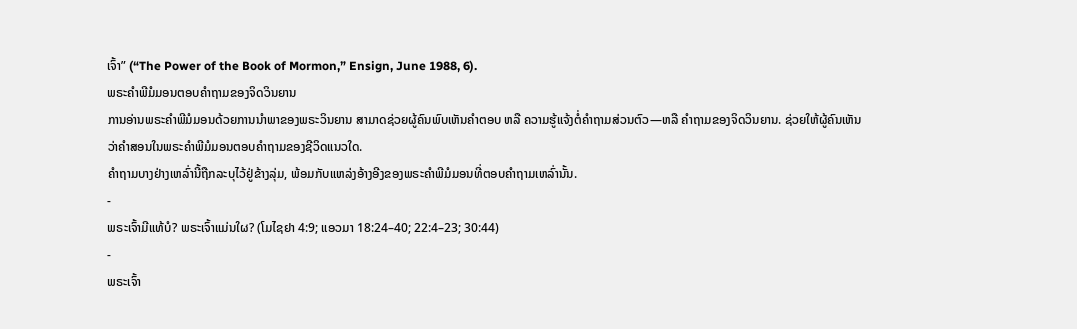ເຈົ້າ” (“The Power of the Book of Mormon,” Ensign, June 1988, 6).
ພຣະຄຳພີມໍມອນຕອບຄຳຖາມຂອງຈິດວິນຍານ
ການອ່ານພຣະຄຳພີມໍມອນດ້ວຍການນຳພາຂອງພຣະວິນຍານ ສາມາດຊ່ວຍຜູ້ຄົນພົບເຫັນຄຳຕອບ ຫລື ຄວາມຮູ້ແຈ້ງຕໍ່ຄຳຖາມສ່ວນຕົວ—ຫລື ຄຳຖາມຂອງຈິດວິນຍານ. ຊ່ວຍໃຫ້ຜູ້ຄົນເຫັນວ່າຄຳສອນໃນພຣະຄຳພີມໍມອນຕອບຄຳຖາມຂອງຊີວິດແນວໃດ.
ຄຳຖາມບາງຢ່າງເຫລົ່ານີ້ຖືກລະບຸໄວ້ຢູ່ຂ້າງລຸ່ມ, ພ້ອມກັບແຫລ່ງອ້າງອີງຂອງພຣະຄຳພີມໍມອນທີ່ຕອບຄຳຖາມເຫລົ່ານັ້ນ.
-
ພຣະເຈົ້າມີແທ້ບໍ? ພຣະເຈົ້າແມ່ນໃຜ? (ໂມໄຊຢາ 4:9; ແອວມາ 18:24–40; 22:4–23; 30:44)
-
ພຣະເຈົ້າ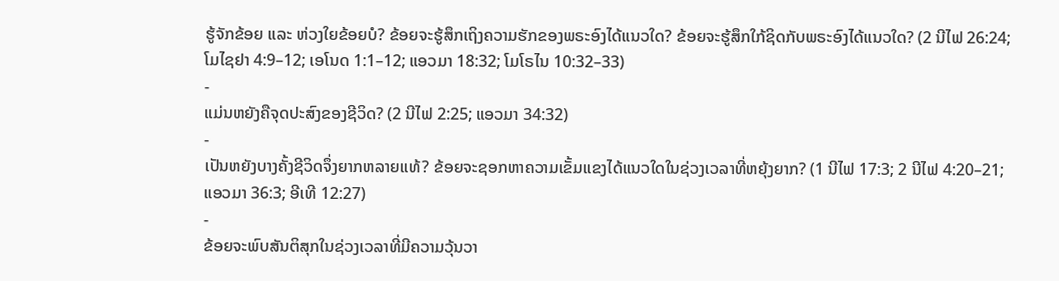ຮູ້ຈັກຂ້ອຍ ແລະ ຫ່ວງໃຍຂ້ອຍບໍ? ຂ້ອຍຈະຮູ້ສຶກເຖິງຄວາມຮັກຂອງພຣະອົງໄດ້ແນວໃດ? ຂ້ອຍຈະຮູ້ສຶກໃກ້ຊິດກັບພຣະອົງໄດ້ແນວໃດ? (2 ນີໄຟ 26:24; ໂມໄຊຢາ 4:9–12; ເອໂນດ 1:1–12; ແອວມາ 18:32; ໂມໂຣໄນ 10:32–33)
-
ແມ່ນຫຍັງຄືຈຸດປະສົງຂອງຊີວິດ? (2 ນີໄຟ 2:25; ແອວມາ 34:32)
-
ເປັນຫຍັງບາງຄັ້ງຊີວິດຈຶ່ງຍາກຫລາຍແທ້? ຂ້ອຍຈະຊອກຫາຄວາມເຂັ້ມແຂງໄດ້ແນວໃດໃນຊ່ວງເວລາທີ່ຫຍຸ້ງຍາກ? (1 ນີໄຟ 17:3; 2 ນີໄຟ 4:20–21; ແອວມາ 36:3; ອີເທີ 12:27)
-
ຂ້ອຍຈະພົບສັນຕິສຸກໃນຊ່ວງເວລາທີ່ມີຄວາມວຸ້ນວາ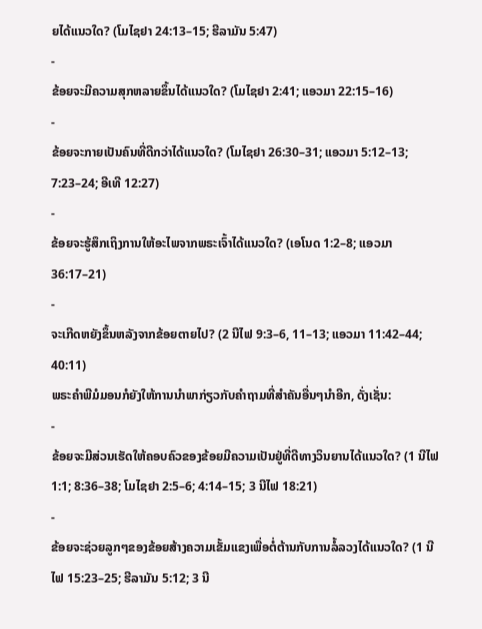ຍໄດ້ແນວໃດ? (ໂມໄຊຢາ 24:13–15; ຮີລາມັນ 5:47)
-
ຂ້ອຍຈະມີຄວາມສຸກຫລາຍຂຶ້ນໄດ້ແນວໃດ? (ໂມໄຊຢາ 2:41; ແອວມາ 22:15–16)
-
ຂ້ອຍຈະກາຍເປັນຄົນທີ່ດີກວ່າໄດ້ແນວໃດ? (ໂມໄຊຢາ 26:30–31; ແອວມາ 5:12–13; 7:23–24; ອີເທີ 12:27)
-
ຂ້ອຍຈະຮູ້ສຶກເຖິງການໃຫ້ອະໄພຈາກພຣະເຈົ້າໄດ້ແນວໃດ? (ເອໂນດ 1:2–8; ແອວມາ 36:17–21)
-
ຈະເກີດຫຍັງຂຶ້ນຫລັງຈາກຂ້ອຍຕາຍໄປ? (2 ນີໄຟ 9:3–6, 11–13; ແອວມາ 11:42–44; 40:11)
ພຣະຄຳພີມໍມອນກໍຍັງໃຫ້ການນຳພາກ່ຽວກັບຄຳຖາມທີ່ສຳຄັນອື່ນໆນຳອີກ, ດັ່ງເຊັ່ນ:
-
ຂ້ອຍຈະມີສ່ວນເຮັດໃຫ້ຄອບຄົວຂອງຂ້ອຍມີຄວາມເປັນຢູ່ທີ່ດີທາງວິນຍານໄດ້ແນວໃດ? (1 ນີໄຟ 1:1; 8:36–38; ໂມໄຊຢາ 2:5–6; 4:14–15; 3 ນີໄຟ 18:21)
-
ຂ້ອຍຈະຊ່ວຍລູກໆຂອງຂ້ອຍສ້າງຄວາມເຂັ້ມແຂງເພື່ອຕໍ່ຕ້ານກັບການລໍ້ລວງໄດ້ແນວໃດ? (1 ນີໄຟ 15:23–25; ຮີລາມັນ 5:12; 3 ນີ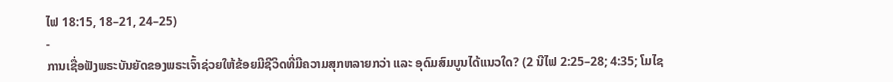ໄຟ 18:15, 18–21, 24–25)
-
ການເຊື່ອຟັງພຣະບັນຍັດຂອງພຣະເຈົ້າຊ່ວຍໃຫ້ຂ້ອຍມີຊີວິດທີ່ມີຄວາມສຸກຫລາຍກວ່າ ແລະ ອຸດົມສົມບູນໄດ້ແນວໃດ? (2 ນີໄຟ 2:25–28; 4:35; ໂມໄຊ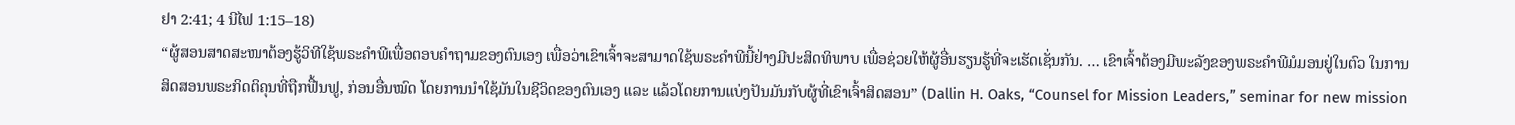ຢາ 2:41; 4 ນີໄຟ 1:15–18)
“ຜູ້ສອນສາດສະໜາຕ້ອງຮູ້ວິທີໃຊ້ພຣະຄຳພີເພື່ອຕອບຄຳຖາມຂອງຕົນເອງ ເພື່ອວ່າເຂົາເຈົ້າຈະສາມາດໃຊ້ພຣະຄຳພີນີ້ຢ່າງມີປະສິດທິພາບ ເພື່ອຊ່ວຍໃຫ້ຜູ້ອື່ນຮຽນຮູ້ທີ່ຈະເຮັດເຊັ່ນກັນ. … ເຂົາເຈົ້າຕ້ອງມີພະລັງຂອງພຣະຄຳພີມໍມອນຢູ່ໃນຕົວ ໃນການສິດສອນພຣະກິດຕິຄຸນທີ່ຖືກຟື້ນຟູ, ກ່ອນອື່ນໝົດ ໂດຍການນຳໃຊ້ມັນໃນຊີວິດຂອງຕົນເອງ ແລະ ແລ້ວໂດຍການແບ່ງປັນມັນກັບຜູ້ທີ່ເຂົາເຈົ້າສິດສອນ” (Dallin H. Oaks, “Counsel for Mission Leaders,” seminar for new mission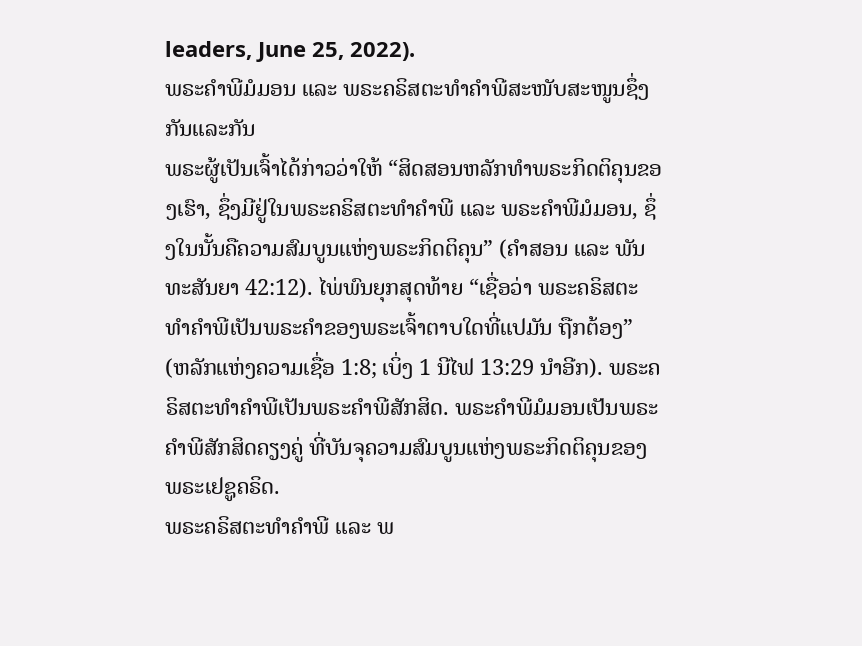leaders, June 25, 2022).
ພຣະຄຳພີມໍມອນ ແລະ ພຣະຄຣິສຕະທຳຄຳພີສະໜັບສະໜູນຊຶ່ງກັນແລະກັນ
ພຣະຜູ້ເປັນເຈົ້າໄດ້ກ່າວວ່າໃຫ້ “ສິດສອນຫລັກທຳພຣະກິດຕິຄຸນຂອງເຮົາ, ຊຶ່ງມີຢູ່ໃນພຣະຄຣິສຕະທຳຄຳພີ ແລະ ພຣະຄຳພີມໍມອນ, ຊຶ່ງໃນນັ້ນຄືຄວາມສົມບູນແຫ່ງພຣະກິດຕິຄຸນ” (ຄຳສອນ ແລະ ພັນທະສັນຍາ 42:12). ໄພ່ພົນຍຸກສຸດທ້າຍ “ເຊື່ອວ່າ ພຣະຄຣິສຕະທຳຄຳພີເປັນພຣະຄຳຂອງພຣະເຈົ້າຕາບໃດທີ່ແປມັນ ຖືກຕ້ອງ” (ຫລັກແຫ່ງຄວາມເຊື່ອ 1:8; ເບິ່ງ 1 ນີໄຟ 13:29 ນຳອີກ). ພຣະຄຣິສຕະທຳຄຳພີເປັນພຣະຄຳພີສັກສິດ. ພຣະຄຳພີມໍມອນເປັນພຣະຄຳພີສັກສິດຄຽງຄູ່ ທີ່ບັນຈຸຄວາມສົມບູນແຫ່ງພຣະກິດຕິຄຸນຂອງພຣະເຢຊູຄຣິດ.
ພຣະຄຣິສຕະທຳຄຳພີ ແລະ ພ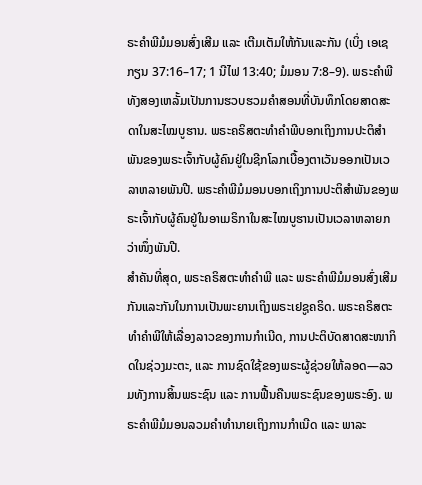ຣະຄຳພີມໍມອນສົ່ງເສີມ ແລະ ເຕີມເຕັມໃຫ້ກັນແລະກັນ (ເບິ່ງ ເອເຊກຽນ 37:16–17; 1 ນີໄຟ 13:40; ມໍມອນ 7:8–9). ພຣະຄຳພີທັງສອງເຫລັ້ມເປັນການຮວບຮວມຄຳສອນທີ່ບັນທຶກໂດຍສາດສະດາໃນສະໄໝບູຮານ. ພຣະຄຣິສຕະທຳຄຳພີບອກເຖິງການປະຕິສຳພັນຂອງພຣະເຈົ້າກັບຜູ້ຄົນຢູ່ໃນຊີກໂລກເບື້ອງຕາເວັນອອກເປັນເວລາຫລາຍພັນປີ. ພຣະຄຳພີມໍມອນບອກເຖິງການປະຕິສຳພັນຂອງພຣະເຈົ້າກັບຜູ້ຄົນຢູ່ໃນອາເມຣິກາໃນສະໄໝບູຮານເປັນເວລາຫລາຍກວ່າໜຶ່ງພັນປີ.
ສຳຄັນທີ່ສຸດ, ພຣະຄຣິສຕະທຳຄຳພີ ແລະ ພຣະຄຳພີມໍມອນສົ່ງເສີມກັນແລະກັນໃນການເປັນພະຍານເຖິງພຣະເຢຊູຄຣິດ. ພຣະຄຣິສຕະທຳຄຳພີໃຫ້ເລື່ອງລາວຂອງການກຳເນີດ, ການປະຕິບັດສາດສະໜາກິດໃນຊ່ວງມະຕະ, ແລະ ການຊົດໃຊ້ຂອງພຣະຜູ້ຊ່ວຍໃຫ້ລອດ—ລວມທັງການສິ້ນພຣະຊົນ ແລະ ການຟື້ນຄືນພຣະຊົນຂອງພຣະອົງ. ພຣະຄຳພີມໍມອນລວມຄຳທຳນາຍເຖິງການກຳເນີດ ແລະ ພາລະ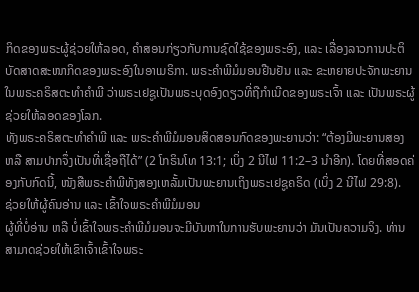ກິດຂອງພຣະຜູ້ຊ່ວຍໃຫ້ລອດ, ຄຳສອນກ່ຽວກັບການຊົດໃຊ້ຂອງພຣະອົງ, ແລະ ເລື່ອງລາວການປະຕິບັດສາດສະໜາກິດຂອງພຣະອົງໃນອາເມຣິກາ. ພຣະຄຳພີມໍມອນຢືນຢັນ ແລະ ຂະຫຍາຍປະຈັກພະຍານໃນພຣະຄຣິສຕະທຳຄຳພີ ວ່າພຣະເຢຊູເປັນພຣະບຸດອົງດຽວທີ່ຖືກຳເນີດຂອງພຣະເຈົ້າ ແລະ ເປັນພຣະຜູ້ຊ່ວຍໃຫ້ລອດຂອງໂລກ.
ທັງພຣະຄຣິສຕະທຳຄຳພີ ແລະ ພຣະຄຳພີມໍມອນສິດສອນກົດຂອງພະຍານວ່າ: “ຕ້ອງມີພະຍານສອງ ຫລື ສາມປາກຈຶ່ງເປັນທີ່ເຊື່ອຖືໄດ້” (2 ໂກຣິນໂທ 13:1; ເບິ່ງ 2 ນີໄຟ 11:2–3 ນຳອີກ). ໂດຍທີ່ສອດຄ່ອງກັບກົດນີ້, ໜັງສືພຣະຄຳພີທັງສອງເຫລັ້ມເປັນພະຍານເຖິງພຣະເຢຊູຄຣິດ (ເບິ່ງ 2 ນີໄຟ 29:8).
ຊ່ວຍໃຫ້ຜູ້ຄົນອ່ານ ແລະ ເຂົ້າໃຈພຣະຄຳພີມໍມອນ
ຜູ້ທີ່ບໍ່ອ່ານ ຫລື ບໍ່ເຂົ້າໃຈພຣະຄຳພີມໍມອນຈະມີບັນຫາໃນການຮັບພະຍານວ່າ ມັນເປັນຄວາມຈິງ. ທ່ານສາມາດຊ່ວຍໃຫ້ເຂົາເຈົ້າເຂົ້າໃຈພຣະ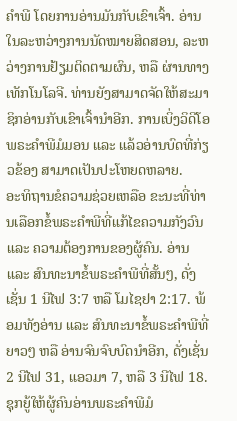ຄຳພີ ໂດຍການອ່ານມັນກັບເຂົາເຈົ້າ. ອ່ານໃນລະຫວ່າງການນັດໝາຍສິດສອນ, ລະຫວ່າງການຢ້ຽມຕິດຕາມຜົນ, ຫລື ຜ່ານທາງເທັກໂນໂລຈີ. ທ່ານຍັງສາມາດຈັດໃຫ້ສະມາຊິກອ່ານກັບເຂົາເຈົ້ານຳອີກ. ການເບິ່ງວິດີໂອພຣະຄຳພີມໍມອນ ແລະ ແລ້ວອ່ານບົດທີ່ກ່ຽວຂ້ອງ ສາມາດເປັນປະໂຫຍດຫລາຍ.
ອະທິຖານຂໍຄວາມຊ່ວຍເຫລືອ ຂະນະທີ່ທ່ານເລືອກຂໍ້ພຣະຄຳພີທີ່ແກ້ໄຂຄວາມກັງວົນ ແລະ ຄວາມຕ້ອງການຂອງຜູ້ຄົນ. ອ່ານ ແລະ ສົນທະນາຂໍ້ພຣະຄຳພີທີ່ສັ້ນໆ, ດັ່ງເຊັ່ນ 1 ນີໄຟ 3:7 ຫລື ໂມໄຊຢາ 2:17. ພ້ອມທັງອ່ານ ແລະ ສົນທະນາຂໍ້ພຣະຄຳພີທີ່ຍາວໆ ຫລື ອ່ານຈົນຈົບບົດນຳອີກ, ດັ່ງເຊັ່ນ 2 ນີໄຟ 31, ແອວມາ 7, ຫລື 3 ນີໄຟ 18. ຊຸກຍູ້ໃຫ້ຜູ້ຄົນອ່ານພຣະຄຳພີມໍ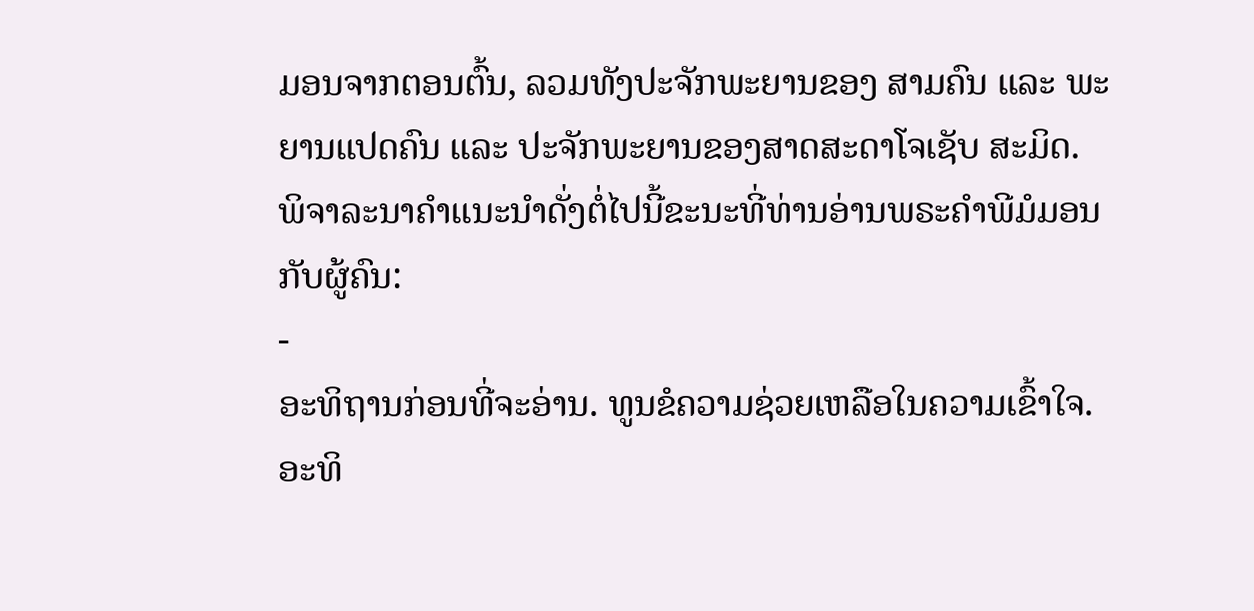ມອນຈາກຕອນຕົ້ນ, ລວມທັງປະຈັກພະຍານຂອງ ສາມຄົນ ແລະ ພະຍານແປດຄົນ ແລະ ປະຈັກພະຍານຂອງສາດສະດາໂຈເຊັບ ສະມິດ.
ພິຈາລະນາຄຳແນະນຳດັ່ງຕໍ່ໄປນີ້ຂະນະທີ່ທ່ານອ່ານພຣະຄຳພີມໍມອນກັບຜູ້ຄົນ:
-
ອະທິຖານກ່ອນທີ່ຈະອ່ານ. ທູນຂໍຄວາມຊ່ວຍເຫລືອໃນຄວາມເຂົ້າໃຈ. ອະທິ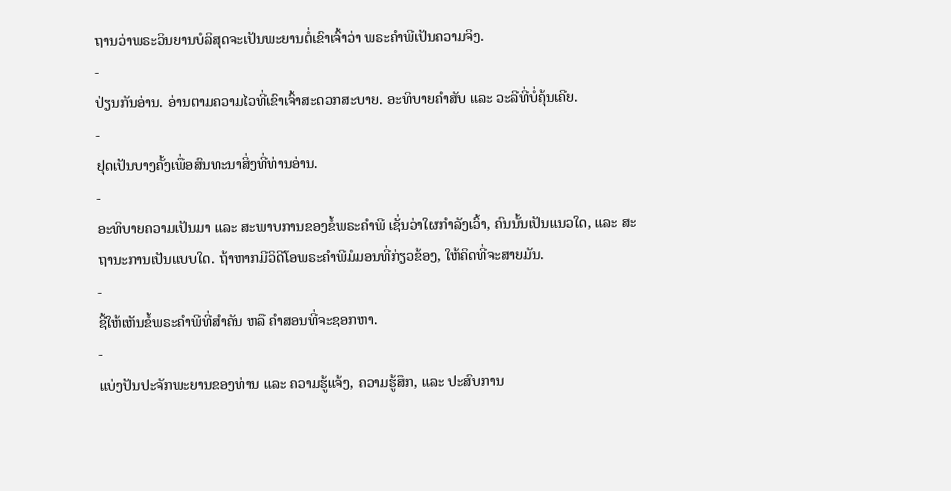ຖານວ່າພຣະວິນຍານບໍລິສຸດຈະເປັນພະຍານຕໍ່ເຂົາເຈົ້າວ່າ ພຣະຄຳພີເປັນຄວາມຈິງ.
-
ປ່ຽນກັນອ່ານ. ອ່ານຕາມຄວາມໄວທີ່ເຂົາເຈົ້າສະດວກສະບາຍ. ອະທິບາຍຄຳສັບ ແລະ ວະລີທີ່ບໍ່ຄຸ້ນເຄີຍ.
-
ຢຸດເປັນບາງຄັ້ງເພື່ອສົນທະນາສິ່ງທີ່ທ່ານອ່ານ.
-
ອະທິບາຍຄວາມເປັນມາ ແລະ ສະພາບການຂອງຂໍ້ພຣະຄຳພີ ເຊັ່ນວ່າໃຜກຳລັງເວົ້າ, ຄົນນັ້ນເປັນແນວໃດ, ແລະ ສະຖານະການເປັນແບບໃດ. ຖ້າຫາກມີວິດີໂອພຣະຄຳພີມໍມອນທີ່ກ່ຽວຂ້ອງ, ໃຫ້ຄິດທີ່ຈະສາຍມັນ.
-
ຊີ້ໃຫ້ເຫັນຂໍ້ພຣະຄຳພີທີ່ສຳຄັນ ຫລື ຄຳສອນທີ່ຈະຊອກຫາ.
-
ແບ່ງປັນປະຈັກພະຍານຂອງທ່ານ ແລະ ຄວາມຮູ້ແຈ້ງ, ຄວາມຮູ້ສຶກ, ແລະ ປະສົບການ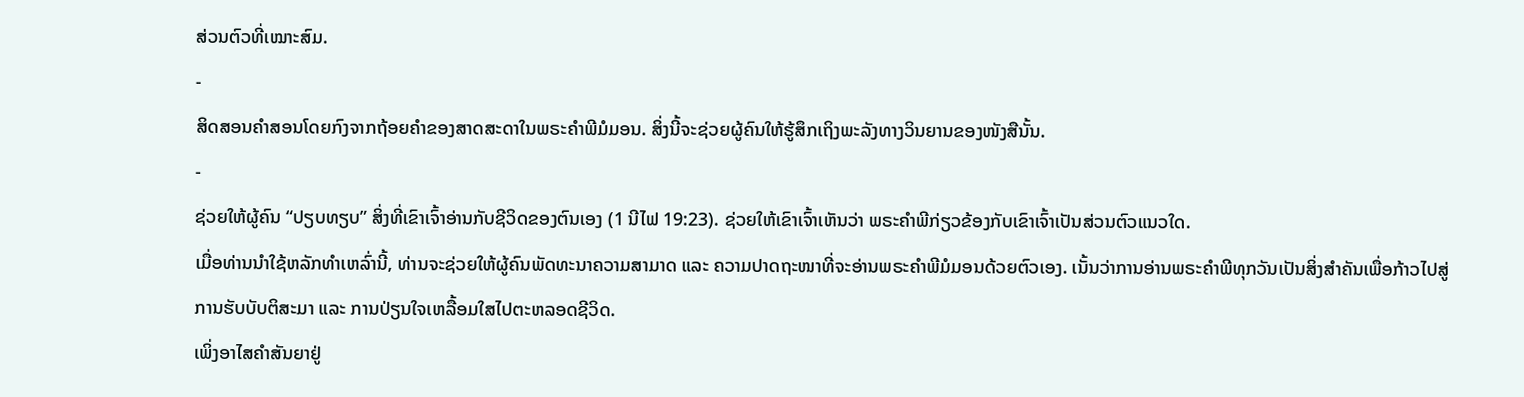ສ່ວນຕົວທີ່ເໝາະສົມ.
-
ສິດສອນຄຳສອນໂດຍກົງຈາກຖ້ອຍຄຳຂອງສາດສະດາໃນພຣະຄຳພີມໍມອນ. ສິ່ງນີ້ຈະຊ່ວຍຜູ້ຄົນໃຫ້ຮູ້ສຶກເຖິງພະລັງທາງວິນຍານຂອງໜັງສືນັ້ນ.
-
ຊ່ວຍໃຫ້ຜູ້ຄົນ “ປຽບທຽບ” ສິ່ງທີ່ເຂົາເຈົ້າອ່ານກັບຊີວິດຂອງຕົນເອງ (1 ນີໄຟ 19:23). ຊ່ວຍໃຫ້ເຂົາເຈົ້າເຫັນວ່າ ພຣະຄຳພີກ່ຽວຂ້ອງກັບເຂົາເຈົ້າເປັນສ່ວນຕົວແນວໃດ.
ເມື່ອທ່ານນຳໃຊ້ຫລັກທຳເຫລົ່ານີ້, ທ່ານຈະຊ່ວຍໃຫ້ຜູ້ຄົນພັດທະນາຄວາມສາມາດ ແລະ ຄວາມປາດຖະໜາທີ່ຈະອ່ານພຣະຄຳພີມໍມອນດ້ວຍຕົວເອງ. ເນັ້ນວ່າການອ່ານພຣະຄຳພີທຸກວັນເປັນສິ່ງສຳຄັນເພື່ອກ້າວໄປສູ່ການຮັບບັບຕິສະມາ ແລະ ການປ່ຽນໃຈເຫລື້ອມໃສໄປຕະຫລອດຊີວິດ.
ເພິ່ງອາໄສຄຳສັນຍາຢູ່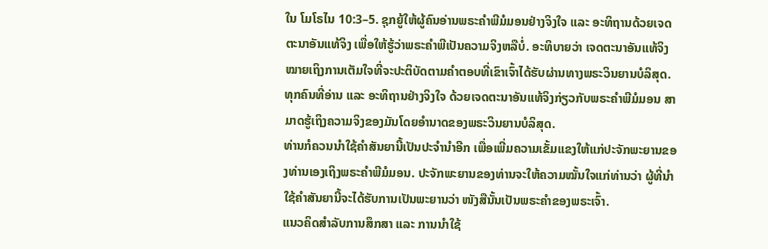ໃນ ໂມໂຣໄນ 10:3–5. ຊຸກຍູ້ໃຫ້ຜູ້ຄົນອ່ານພຣະຄຳພີມໍມອນຢ່າງຈິງໃຈ ແລະ ອະທິຖານດ້ວຍເຈດຕະນາອັນແທ້ຈິງ ເພື່ອໃຫ້ຮູ້ວ່າພຣະຄຳພີເປັນຄວາມຈິງຫລືບໍ່. ອະທິບາຍວ່າ ເຈດຕະນາອັນແທ້ຈິງໝາຍເຖິງການເຕັມໃຈທີ່ຈະປະຕິບັດຕາມຄຳຕອບທີ່ເຂົາເຈົ້າໄດ້ຮັບຜ່ານທາງພຣະວິນຍານບໍລິສຸດ. ທຸກຄົນທີ່ອ່ານ ແລະ ອະທິຖານຢ່າງຈິງໃຈ ດ້ວຍເຈດຕະນາອັນແທ້ຈິງກ່ຽວກັບພຣະຄຳພີມໍມອນ ສາມາດຮູ້ເຖິງຄວາມຈິງຂອງມັນໂດຍອຳນາດຂອງພຣະວິນຍານບໍລິສຸດ.
ທ່ານກໍຄວນນຳໃຊ້ຄຳສັນຍານີ້ເປັນປະຈຳນຳອີກ ເພື່ອເພີ່ມຄວາມເຂັ້ມແຂງໃຫ້ແກ່ປະຈັກພະຍານຂອງທ່ານເອງເຖິງພຣະຄຳພີມໍມອນ. ປະຈັກພະຍານຂອງທ່ານຈະໃຫ້ຄວາມໝັ້ນໃຈແກ່ທ່ານວ່າ ຜູ້ທີ່ນຳໃຊ້ຄຳສັນຍານີ້ຈະໄດ້ຮັບການເປັນພະຍານວ່າ ໜັງສືນັ້ນເປັນພຣະຄຳຂອງພຣະເຈົ້າ.
ແນວຄິດສຳລັບການສຶກສາ ແລະ ການນຳໃຊ້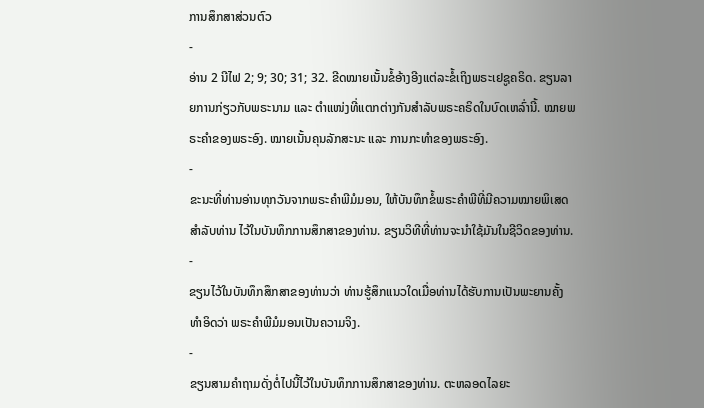ການສຶກສາສ່ວນຕົວ
-
ອ່ານ 2 ນີໄຟ 2; 9; 30; 31; 32. ຂີດໝາຍເນັ້ນຂໍ້ອ້າງອີງແຕ່ລະຂໍ້ເຖິງພຣະເຢຊູຄຣິດ. ຂຽນລາຍການກ່ຽວກັບພຣະນາມ ແລະ ຕຳແໜ່ງທີ່ແຕກຕ່າງກັນສຳລັບພຣະຄຣິດໃນບົດເຫລົ່ານີ້. ໝາຍພຣະຄຳຂອງພຣະອົງ. ໝາຍເນັ້ນຄຸນລັກສະນະ ແລະ ການກະທຳຂອງພຣະອົງ.
-
ຂະນະທີ່ທ່ານອ່ານທຸກວັນຈາກພຣະຄຳພີມໍມອນ, ໃຫ້ບັນທຶກຂໍ້ພຣະຄຳພີທີ່ມີຄວາມໝາຍພິເສດສຳລັບທ່ານ ໄວ້ໃນບັນທຶກການສຶກສາຂອງທ່ານ. ຂຽນວິທີທີ່ທ່ານຈະນຳໃຊ້ມັນໃນຊີວິດຂອງທ່ານ.
-
ຂຽນໄວ້ໃນບັນທຶກສຶກສາຂອງທ່ານວ່າ ທ່ານຮູ້ສຶກແນວໃດເມື່ອທ່ານໄດ້ຮັບການເປັນພະຍານຄັ້ງທຳອິດວ່າ ພຣະຄຳພີມໍມອນເປັນຄວາມຈິງ.
-
ຂຽນສາມຄຳຖາມດັ່ງຕໍ່ໄປນີ້ໄວ້ໃນບັນທຶກການສຶກສາຂອງທ່ານ. ຕະຫລອດໄລຍະ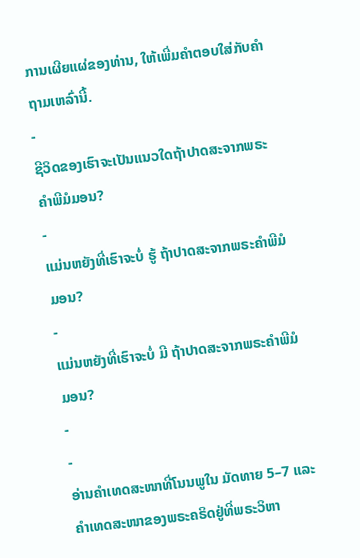ການເຜີຍແຜ່ຂອງທ່ານ, ໃຫ້ເພີ່ມຄຳຕອບໃສ່ກັບຄຳຖາມເຫລົ່ານີ້.
-
ຊີວິດຂອງເຮົາຈະເປັນແນວໃດຖ້າປາດສະຈາກພຣະຄຳພີມໍມອນ?
-
ແມ່ນຫຍັງທີ່ເຮົາຈະບໍ່ ຮູ້ ຖ້າປາດສະຈາກພຣະຄຳພີມໍມອນ?
-
ແມ່ນຫຍັງທີ່ເຮົາຈະບໍ່ ມີ ຖ້າປາດສະຈາກພຣະຄຳພີມໍມອນ?
-
-
ອ່ານຄຳເທດສະໜາທີ່ໂນນພູໃນ ມັດທາຍ 5–7 ແລະ ຄຳເທດສະໜາຂອງພຣະຄຣິດຢູ່ທີ່ພຣະວິຫາ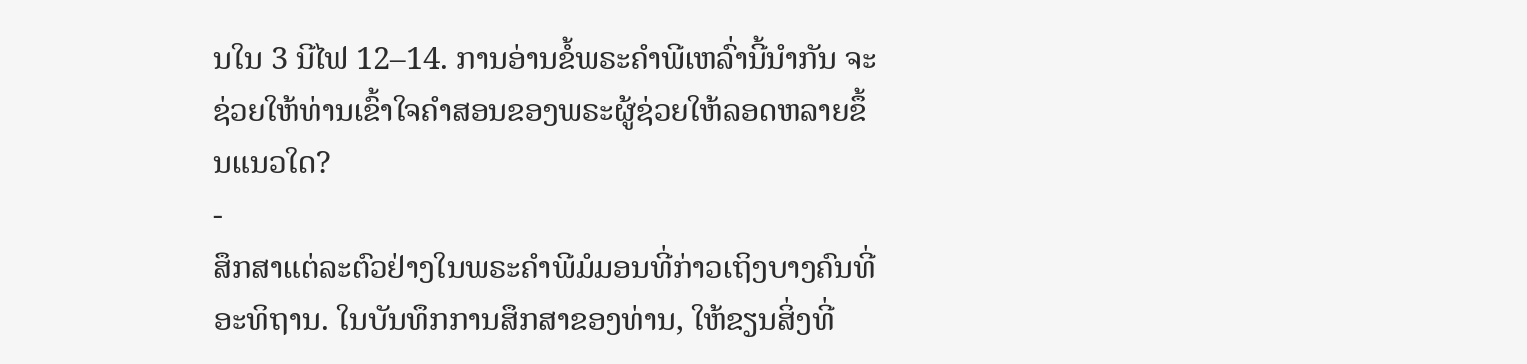ນໃນ 3 ນີໄຟ 12–14. ການອ່ານຂໍ້ພຣະຄຳພີເຫລົ່ານີ້ນຳກັນ ຈະຊ່ວຍໃຫ້ທ່ານເຂົ້າໃຈຄຳສອນຂອງພຣະຜູ້ຊ່ວຍໃຫ້ລອດຫລາຍຂຶ້ນແນວໃດ?
-
ສຶກສາແຕ່ລະຕົວຢ່າງໃນພຣະຄຳພີມໍມອນທີ່ກ່າວເຖິງບາງຄົນທີ່ອະທິຖານ. ໃນບັນທຶກການສຶກສາຂອງທ່ານ, ໃຫ້ຂຽນສິ່ງທີ່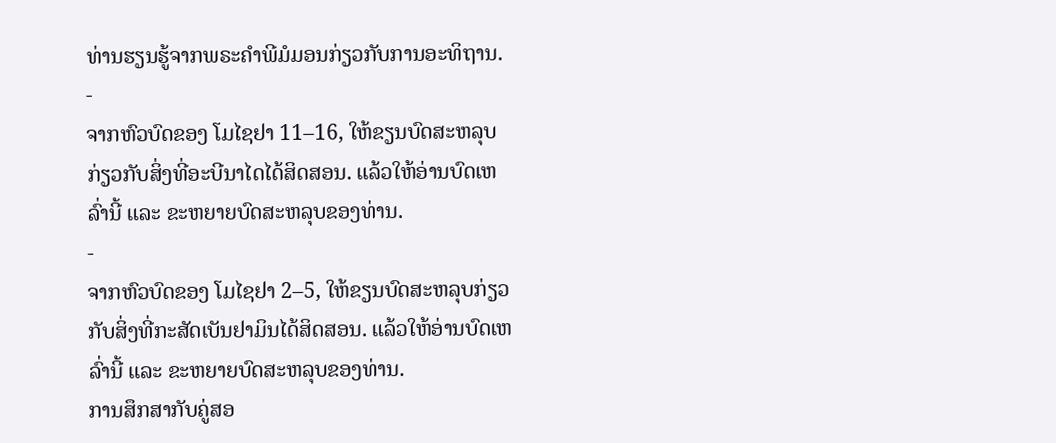ທ່ານຮຽນຮູ້ຈາກພຣະຄຳພີມໍມອນກ່ຽວກັບການອະທິຖານ.
-
ຈາກຫົວບົດຂອງ ໂມໄຊຢາ 11–16, ໃຫ້ຂຽນບົດສະຫລຸບກ່ຽວກັບສິ່ງທີ່ອະບີນາໄດໄດ້ສິດສອນ. ແລ້ວໃຫ້ອ່ານບົດເຫລົ່ານີ້ ແລະ ຂະຫຍາຍບົດສະຫລຸບຂອງທ່ານ.
-
ຈາກຫົວບົດຂອງ ໂມໄຊຢາ 2–5, ໃຫ້ຂຽນບົດສະຫລຸບກ່ຽວກັບສິ່ງທີ່ກະສັດເບັນຢາມິນໄດ້ສິດສອນ. ແລ້ວໃຫ້ອ່ານບົດເຫລົ່ານີ້ ແລະ ຂະຫຍາຍບົດສະຫລຸບຂອງທ່ານ.
ການສຶກສາກັບຄູ່ສອ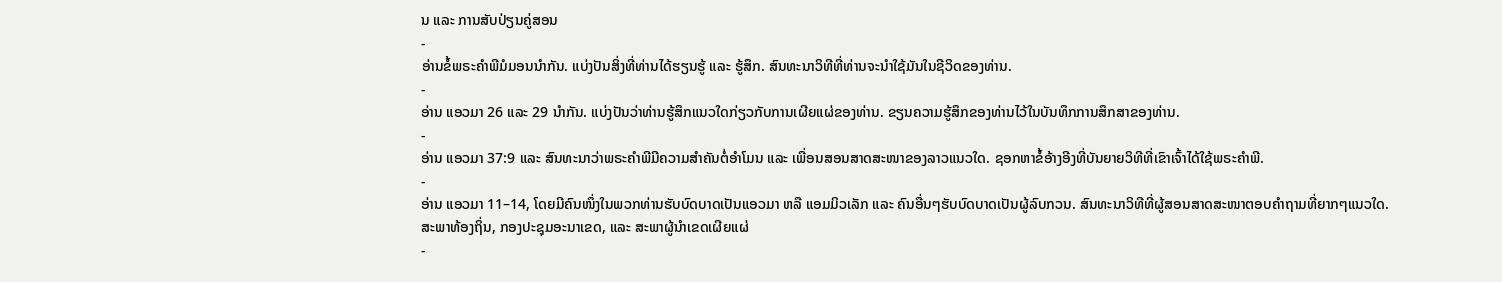ນ ແລະ ການສັບປ່ຽນຄູ່ສອນ
-
ອ່ານຂໍ້ພຣະຄຳພີມໍມອນນຳກັນ. ແບ່ງປັນສິ່ງທີ່ທ່ານໄດ້ຮຽນຮູ້ ແລະ ຮູ້ສຶກ. ສົນທະນາວິທີທີ່ທ່ານຈະນຳໃຊ້ມັນໃນຊີວິດຂອງທ່ານ.
-
ອ່ານ ແອວມາ 26 ແລະ 29 ນຳກັນ. ແບ່ງປັນວ່າທ່ານຮູ້ສຶກແນວໃດກ່ຽວກັບການເຜີຍແຜ່ຂອງທ່ານ. ຂຽນຄວາມຮູ້ສຶກຂອງທ່ານໄວ້ໃນບັນທຶກການສຶກສາຂອງທ່ານ.
-
ອ່ານ ແອວມາ 37:9 ແລະ ສົນທະນາວ່າພຣະຄຳພີມີຄວາມສຳຄັນຕໍ່ອຳໂມນ ແລະ ເພື່ອນສອນສາດສະໜາຂອງລາວແນວໃດ. ຊອກຫາຂໍ້ອ້າງອີງທີ່ບັນຍາຍວິທີທີ່ເຂົາເຈົ້າໄດ້ໃຊ້ພຣະຄຳພີ.
-
ອ່ານ ແອວມາ 11–14, ໂດຍມີຄົນໜຶ່ງໃນພວກທ່ານຮັບບົດບາດເປັນແອວມາ ຫລື ແອມມິວເລັກ ແລະ ຄົນອື່ນໆຮັບບົດບາດເປັນຜູ້ລົບກວນ. ສົນທະນາວິທີທີ່ຜູ້ສອນສາດສະໜາຕອບຄຳຖາມທີ່ຍາກໆແນວໃດ.
ສະພາທ້ອງຖິ່ນ, ກອງປະຊຸມອະນາເຂດ, ແລະ ສະພາຜູ້ນຳເຂດເຜີຍແຜ່
-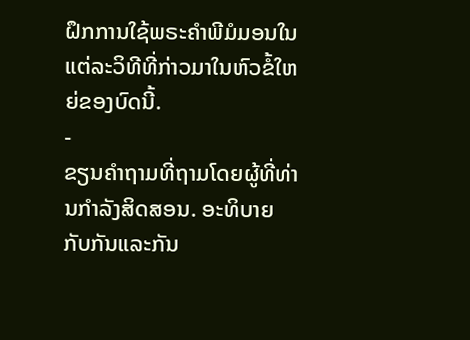ຝຶກການໃຊ້ພຣະຄຳພີມໍມອນໃນແຕ່ລະວິທີທີ່ກ່າວມາໃນຫົວຂໍ້ໃຫຍ່ຂອງບົດນີ້.
-
ຂຽນຄຳຖາມທີ່ຖາມໂດຍຜູ້ທີ່ທ່ານກຳລັງສິດສອນ. ອະທິບາຍກັບກັນແລະກັນ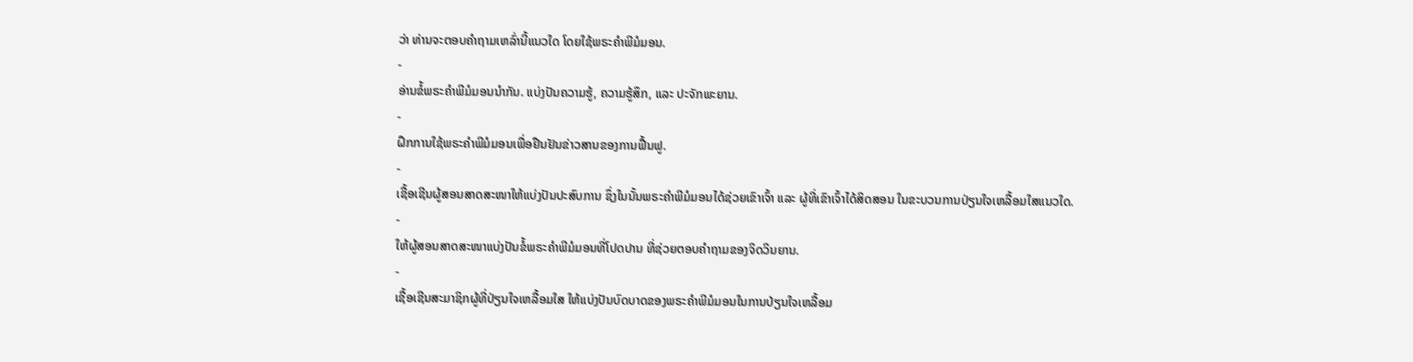ວ່າ ທ່ານຈະຕອບຄຳຖາມເຫລົ່ານີ້ແນວໃດ ໂດຍໃຊ້ພຣະຄຳພີມໍມອນ.
-
ອ່ານຂໍ້ພຣະຄຳພີມໍມອນນຳກັນ. ແບ່ງປັນຄວາມຮູ້, ຄວາມຮູ້ສຶກ, ແລະ ປະຈັກພະຍານ.
-
ຝຶກການໃຊ້ພຣະຄຳພີມໍມອນເພື່ອຢືນຢັນຂ່າວສານຂອງການຟື້ນຟູ.
-
ເຊື້ອເຊີນຜູ້ສອນສາດສະໜາໃຫ້ແບ່ງປັນປະສົບການ ຊຶ່ງໃນນັ້ນພຣະຄຳພີມໍມອນໄດ້ຊ່ວຍເຂົາເຈົ້າ ແລະ ຜູ້ທີ່ເຂົາເຈົ້າໄດ້ສິດສອນ ໃນຂະບວນການປ່ຽນໃຈເຫລື້ອມໃສແນວໃດ.
-
ໃຫ້ຜູ້ສອນສາດສະໜາແບ່ງປັນຂໍ້ພຣະຄຳພີມໍມອນທີ່ໂປດປານ ທີ່ຊ່ວຍຕອບຄຳຖາມຂອງຈິດວິນຍານ.
-
ເຊື້ອເຊີນສະມາຊິກຜູ້ທີ່ປ່ຽນໃຈເຫລື້ອມໃສ ໃຫ້ແບ່ງປັນບົດບາດຂອງພຣະຄຳພີມໍມອນໃນການປ່ຽນໃຈເຫລື້ອມ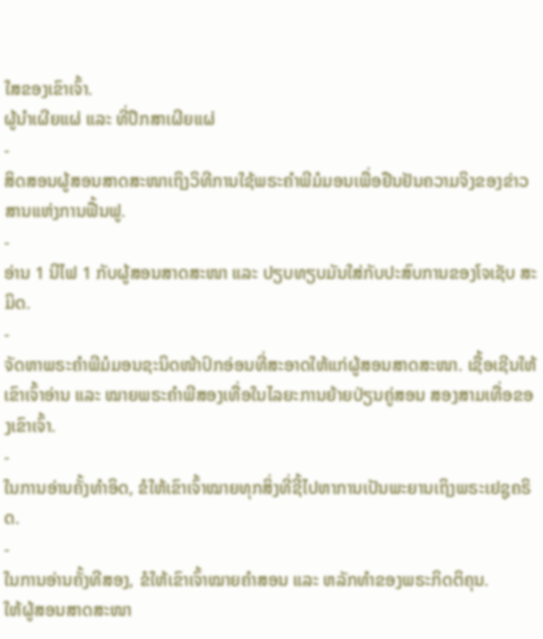ໃສຂອງເຂົາເຈົ້າ.
ຜູ້ນຳເຜີຍແຜ່ ແລະ ທີ່ປຶກສາເຜີຍແຜ່
-
ສິດສອນຜູ້ສອນສາດສະໜາເຖິງວິທີການໃຊ້ພຣະຄຳພີມໍມອນເພື່ອຢືນຢັນຄວາມຈິງຂອງຂ່າວສານແຫ່ງການຟື້ນຟູ.
-
ອ່ານ 1 ນີໄຟ 1 ກັບຜູ້ສອນສາດສະໜາ ແລະ ປຽບທຽບມັນໃສ່ກັບປະສົບການຂອງໂຈເຊັບ ສະມິດ.
-
ຈັດຫາພຣະຄຳພີມໍມອນຊະນິດໜ້າປົກອ່ອນທີ່ສະອາດໃຫ້ແກ່ຜູ້ສອນສາດສະໜາ. ເຊື້ອເຊີນໃຫ້ເຂົາເຈົ້າອ່ານ ແລະ ໝາຍພຣະຄຳພີສອງເທື່ອໃນໄລຍະການຍ້າຍປ່ຽນຄູ່ສອນ ສອງສາມເທື່ອຂອງເຂົາເຈົ້າ.
-
ໃນການອ່ານຄັ້ງທຳອິດ, ຂໍໃຫ້ເຂົາເຈົ້າໝາຍທຸກສິ່ງທີ່ຊີ້ໄປຫາການເປັນພະຍານເຖິງພຣະເຢຊູຄຣິດ.
-
ໃນການອ່ານຄັ້ງທີສອງ, ຂໍໃຫ້ເຂົາເຈົ້າໝາຍຄຳສອນ ແລະ ຫລັກທຳຂອງພຣະກິດຕິຄຸນ.
ໃຫ້ຜູ້ສອນສາດສະໜາ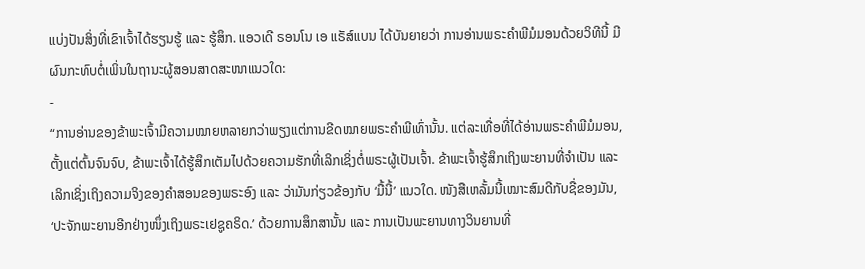ແບ່ງປັນສິ່ງທີ່ເຂົາເຈົ້າໄດ້ຮຽນຮູ້ ແລະ ຮູ້ສຶກ. ແອວເດີ ຣອນໂນ ເອ ແຣັສ໌ແບນ ໄດ້ບັນຍາຍວ່າ ການອ່ານພຣະຄຳພີມໍມອນດ້ວຍວິທີນີ້ ມີຜົນກະທົບຕໍ່ເພິ່ນໃນຖານະຜູ້ສອນສາດສະໜາແນວໃດ:
-
“ການອ່ານຂອງຂ້າພະເຈົ້າມີຄວາມໝາຍຫລາຍກວ່າພຽງແຕ່ການຂີດໝາຍພຣະຄຳພີເທົ່ານັ້ນ. ແຕ່ລະເທື່ອທີ່ໄດ້ອ່ານພຣະຄຳພີມໍມອນ, ຕັ້ງແຕ່ຕົ້ນຈົນຈົບ, ຂ້າພະເຈົ້າໄດ້ຮູ້ສຶກເຕັມໄປດ້ວຍຄວາມຮັກທີ່ເລິກເຊິ່ງຕໍ່ພຣະຜູ້ເປັນເຈົ້າ. ຂ້າພະເຈົ້າຮູ້ສຶກເຖິງພະຍານທີ່ຈຳເປັນ ແລະ ເລິກເຊິ່ງເຖິງຄວາມຈິງຂອງຄຳສອນຂອງພຣະອົງ ແລະ ວ່າມັນກ່ຽວຂ້ອງກັບ ‘ມື້ນີ້’ ແນວໃດ. ໜັງສືເຫລັ້ມນີ້ເໝາະສົມດີກັບຊື່ຂອງມັນ, ‘ປະຈັກພະຍານອີກຢ່າງໜຶ່ງເຖິງພຣະເຢຊູຄຣິດ.’ ດ້ວຍການສຶກສານັ້ນ ແລະ ການເປັນພະຍານທາງວິນຍານທີ່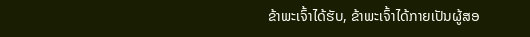ຂ້າພະເຈົ້າໄດ້ຮັບ, ຂ້າພະເຈົ້າໄດ້ກາຍເປັນຜູ້ສອ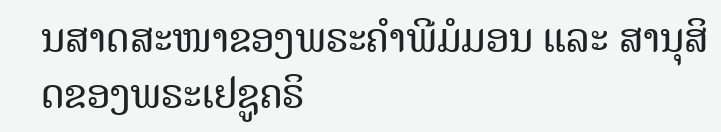ນສາດສະໜາຂອງພຣະຄຳພີມໍມອນ ແລະ ສານຸສິດຂອງພຣະເຢຊູຄຣິ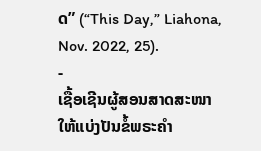ດ” (“This Day,” Liahona, Nov. 2022, 25).
-
ເຊື້ອເຊີນຜູ້ສອນສາດສະໜາໃຫ້ແບ່ງປັນຂໍ້ພຣະຄຳ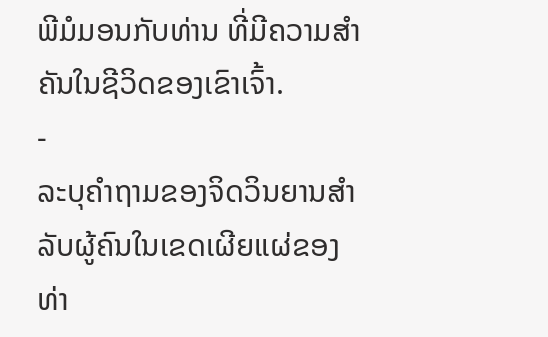ພີມໍມອນກັບທ່ານ ທີ່ມີຄວາມສຳຄັນໃນຊີວິດຂອງເຂົາເຈົ້າ.
-
ລະບຸຄຳຖາມຂອງຈິດວິນຍານສຳລັບຜູ້ຄົນໃນເຂດເຜີຍແຜ່ຂອງທ່າ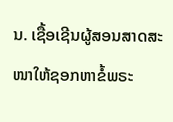ນ. ເຊື້ອເຊີນຜູ້ສອນສາດສະໜາໃຫ້ຊອກຫາຂໍ້ພຣະ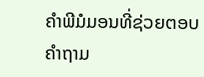ຄຳພີມໍມອນທີ່ຊ່ວຍຕອບຄຳຖາມ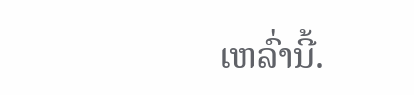ເຫລົ່ານີ້.